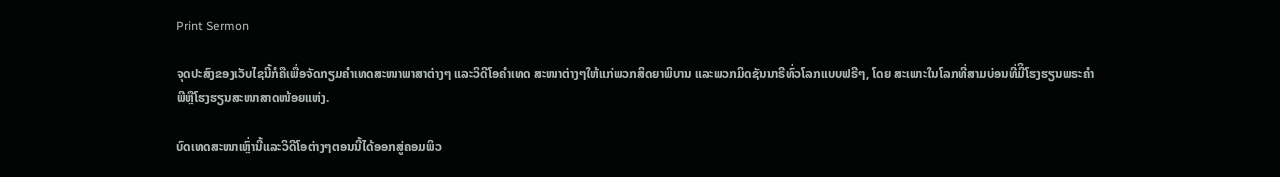Print Sermon

ຈຸດປະສົງຂອງເວັບໄຊນີ້ກໍຄືເພື່ອຈັດກຽມຄໍາເທດສະໜາພາສາຕ່າງໆ ແລະວິດີໂອຄໍາເທດ ສະໜາຕ່າງໆໃຫ້ແກ່ພວກສິດຍາພິບານ ແລະພວກມິດຊັນນາຣີທົ່ວໂລກແບບຟຣີໆ, ໂດຍ ສະເພາະໃນໂລກທີ່ສາມບ່ອນທີ່ມີິໂຮງຮຽນພຣະຄໍາພີຫຼືໂຮງຮຽນສະໜາສາດໜ້ອຍແຫ່ງ.

ບົດເທດສະໜາເຫຼົ່ານີ້ແລະວິດີໂອຕ່າງໆຕອນນີ້ໄດ້ອອກສູ່ຄອມພິວ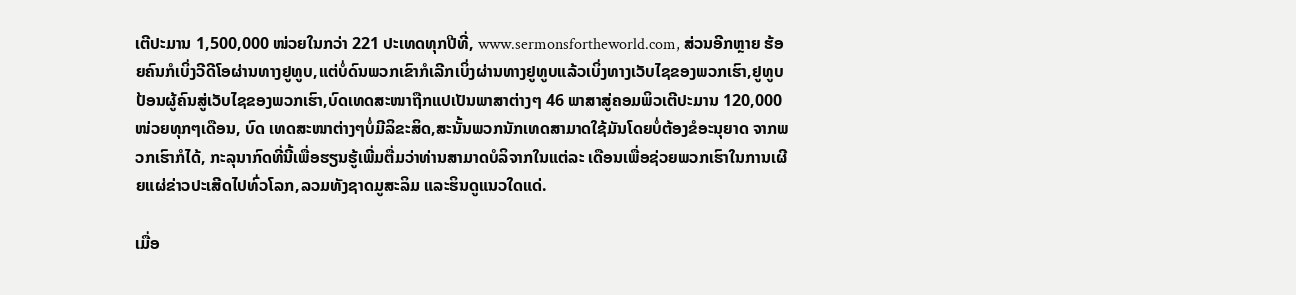ເຕີປະມານ 1,500,000 ໜ່ວຍໃນກວ່າ 221 ປະເທດທຸກປີທີ່, www.sermonsfortheworld.com, ສ່ວນອີກຫຼາຍ ຮ້ອຍຄົນກໍເບິ່ງວີດີໂອຜ່ານທາງຢູທູບ,ແຕ່ບໍ່ດົນພວກເຂົາກໍເລີກເບິ່ງຜ່ານທາງຢູທູບແລ້ວເບິ່ງທາງເວັບໄຊຂອງພວກເຮົາ,ຢູທູບປ້ອນຜູ້ຄົນສູ່ເວັບໄຊຂອງພວກເຮົາ,ບົດເທດສະໜາຖືກແປເປັນພາສາຕ່າງໆ 46 ພາສາສູ່ຄອມພິວເຕີປະມານ 120,000 ໜ່ວຍທຸກໆເດືອນ, ບົດ ເທດສະໜາຕ່າງໆບໍ່ມີລິຂະສິດ,ສະນັ້ນພວກນັກເທດສາມາດໃຊ້ມັນໂດຍບໍ່ຕ້ອງຂໍອະນຸຍາດ ຈາກພວກເຮົາກໍໄດ້, ກະລຸນາກົດທີ່ນີ້ເພື່ອຮຽນຮູ້ເພີ່ມຕື່ມວ່າທ່ານສາມາດບໍລິຈາກໃນແຕ່ລະ ເດືອນເພື່ອຊ່ວຍພວກເຮົາໃນການເຜີຍແຜ່ຂ່າວປະເສີດໄປທົ່ວໂລກ,ລວມທັງຊາດມູສະລິມ ແລະຮິນດູແນວໃດແດ່.

ເມື່ອ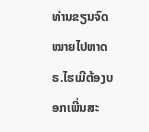ທ່ານຂຽນຈົດໝາຍໄປຫາດຣ.ໄຮເມີຕ້ອງບອກເພີ່ນສະ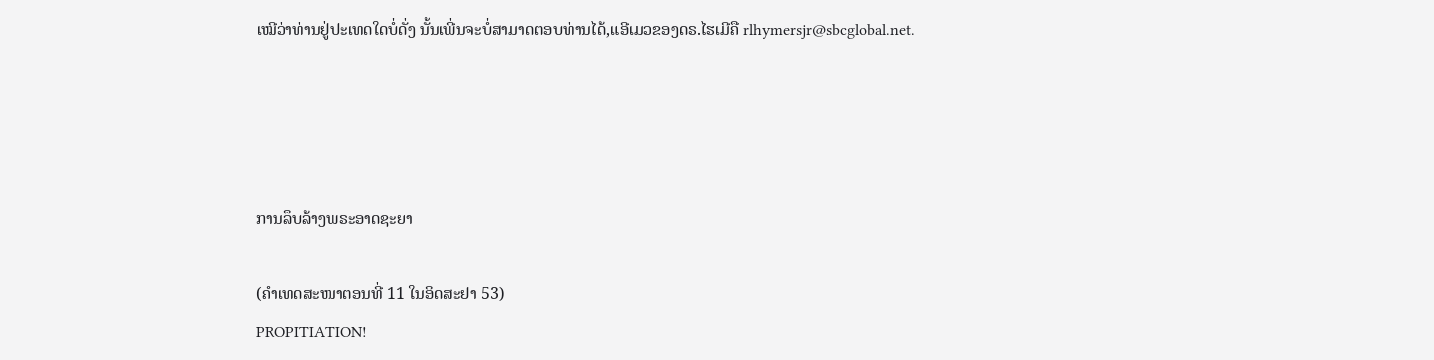ເໝີວ່າທ່ານຢູ່ປະເທດໃດບໍ່ດັ່ງ ນັ້ນເພີ່ນຈະບໍ່ສາມາດຕອບທ່ານໄດ້,ແອີເມວຂອງດຣ.ໄຮເມີຄື rlhymersjr@sbcglobal.net.




ການລຶບລ້າງພຣະອາດຊະຍາ

(ຄຳເທດສະໜາຕອນທີ່ 11 ໃນອິດສະຢາ 53)
PROPITIATION!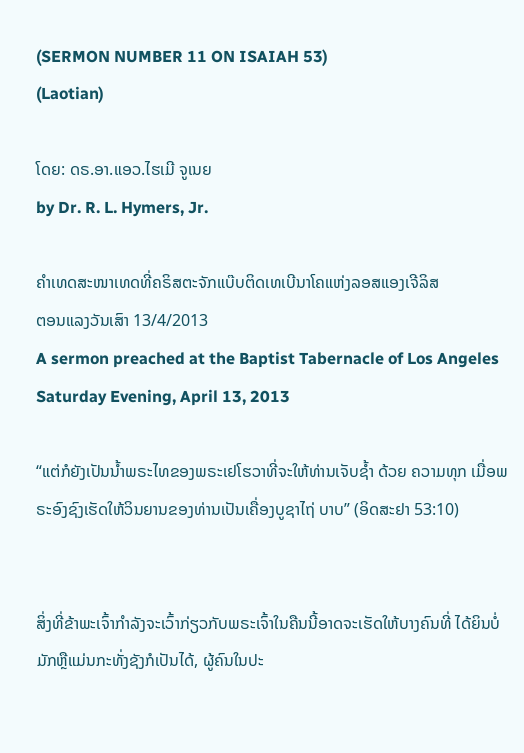(SERMON NUMBER 11 ON ISAIAH 53)
(Laotian)

ໂດຍ: ດຣ.ອາ.ແອວ.ໄຮເມີ ຈູເນຍ
by Dr. R. L. Hymers, Jr.

ຄຳເທດສະໜາເທດທີ່ຄຣິສຕະຈັກແບ໊ບຕິດເທເບີນາໂຄແຫ່ງລອສແອງເຈີລິສ
ຕອນແລງວັນເສົາ 13/4/2013
A sermon preached at the Baptist Tabernacle of Los Angeles
Saturday Evening, April 13, 2013

“ແຕ່ກໍຍັງເປັນນ້ຳພຣະໄທຂອງພຣະເຢໂຮວາທີ່ຈະໃຫ້ທ່ານເຈັບຊ້ຳ ດ້ວຍ ຄວາມທຸກ ເມື່ອພຣະອົງຊົງເຮັດໃຫ້ວິນຍານຂອງທ່ານເປັນເຄື່ອງບູຊາໄຖ່ ບາບ” (ອິດສະຢາ 53:10)


ສິ່ງທີ່ຂ້າພະເຈົ້າກຳລັງຈະເວົ້າກ່ຽວກັບພຣະເຈົ້າໃນຄືນນີ້ອາດຈະເຮັດໃຫ້ບາງຄົນທີ່ ໄດ້ຍິນບໍ່ມັກຫຼືແມ່ນກະທັ່ງຊັງກໍເປັນໄດ້, ຜູ້ຄົນໃນປະ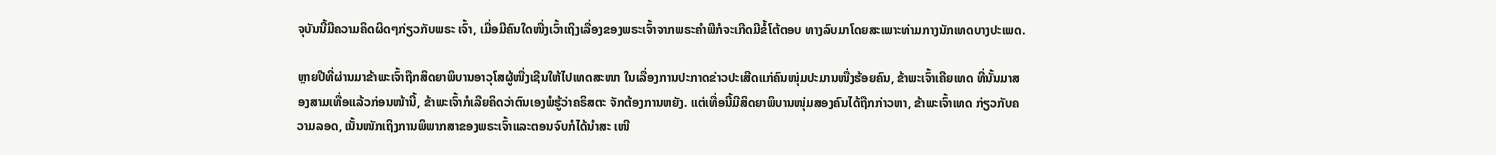ຈຸບັນນີ້ມີຄວາມຄິດຜິດໆກ່ຽວກັບພຣະ ເຈົ້າ, ເມື່ອມີຄົນໃດໜື່ງເວົ້າເຖິງເລື່ອງຂອງພຣະເຈົ້າຈາກພຣະຄໍາພີກໍຈະເກີດມີຂໍ້ໂຕ້ຕອບ ທາງລົບມາໂດຍສະເພາະທ່າມກາງນັກເທດບາງປະເພດ.

ຫຼາຍປີທີ່ຜ່ານມາຂ້າພະເຈົ້າຖືກສິດຍາພິບານອາວຸໂສຜູ້ໜື່ງເຊີນໃຫ້ໄປເທດສະໜາ ໃນເລື່ອງການປະກາດຂ່າວປະເສີດແກ່ຄົນໜຸ່ມປະມານໜື່ງຮ້ອຍຄົນ, ຂ້າພະເຈົ້າເຄີຍເທດ ທີ່ນັ້ນມາສອງສາມເທື່ອແລ້ວກ່ອນໜ້ານີ້, ຂ້າພະເຈົ້າກໍເລີຍຄິດວ່າຕົນເອງພໍຮູ້ວ່າຄຣິສຕະ ຈັກຕ້ອງການຫຍັງ. ແຕ່ເທື່ອນີ້ມີສິດຍາພິບານໜຸ່ມສອງຄົນໄດ້ຖືກກ່າວຫາ, ຂ້າພະເຈົ້າເທດ ກ່ຽວກັບຄວາມລອດ, ເນັ້ນໜັກເຖິງການພິພາກສາຂອງພຣະເຈົ້າແລະຕອນຈົບກໍໄດ້ນຳສະ ເໜີ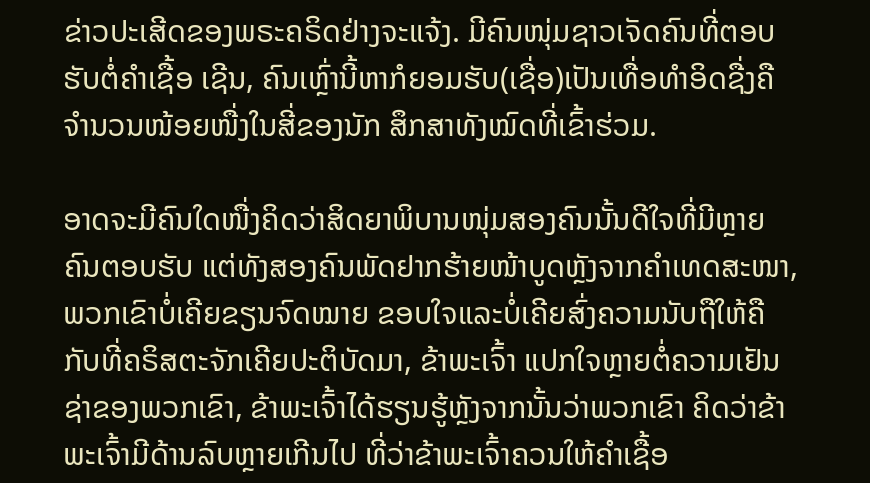ຂ່າວປະເສີດຂອງພຣະຄຣິດຢ່າງຈະແຈ້ງ. ມີຄົນໜຸ່ມຊາວເຈັດຄົນທີ່ຕອບຮັບຕໍ່ຄຳເຊື້ອ ເຊີນ, ຄົນເຫຼົ່ານີ້ຫາກໍຍອມຮັບ(ເຊື່ອ)ເປັນເທື່ອທຳອິດຊື່ງຄືຈຳນວນໜ້ອຍໜື່ງໃນສີ່ຂອງນັກ ສຶກສາທັງໝົດທີ່ເຂົ້າຮ່ວມ.

ອາດຈະມີຄົນໃດໜື່ງຄິດວ່າສິດຍາພິບານໜຸ່ມສອງຄົນນັ້ນດີໃຈທີ່ມີຫຼາຍຄົນຕອບຮັບ ແຕ່ທັງສອງຄົນພັດຢາກຮ້າຍໜ້າບູດຫຼັງຈາກຄຳເທດສະໜາ,ພວກເຂົາບໍ່ເຄີຍຂຽນຈົດໝາຍ ຂອບໃຈແລະບໍ່ເຄີຍສົ່ງຄວາມນັບຖືໃຫ້ຄືກັບທີ່ຄຣິສຕະຈັກເຄີຍປະຕິບັດມາ, ຂ້າພະເຈົ້າ ແປກໃຈຫຼາຍຕໍ່ຄວາມເຢັນຊ່າຂອງພວກເຂົາ, ຂ້າພະເຈົ້າໄດ້ຮຽນຮູ້ຫຼັງຈາກນັ້ນວ່າພວກເຂົາ ຄິດວ່າຂ້າພະເຈົ້າມີດ້ານລົບຫຼາຍເກີນໄປ ທີ່ວ່າຂ້າພະເຈົ້າຄວນໃຫ້ຄຳເຊື້ອ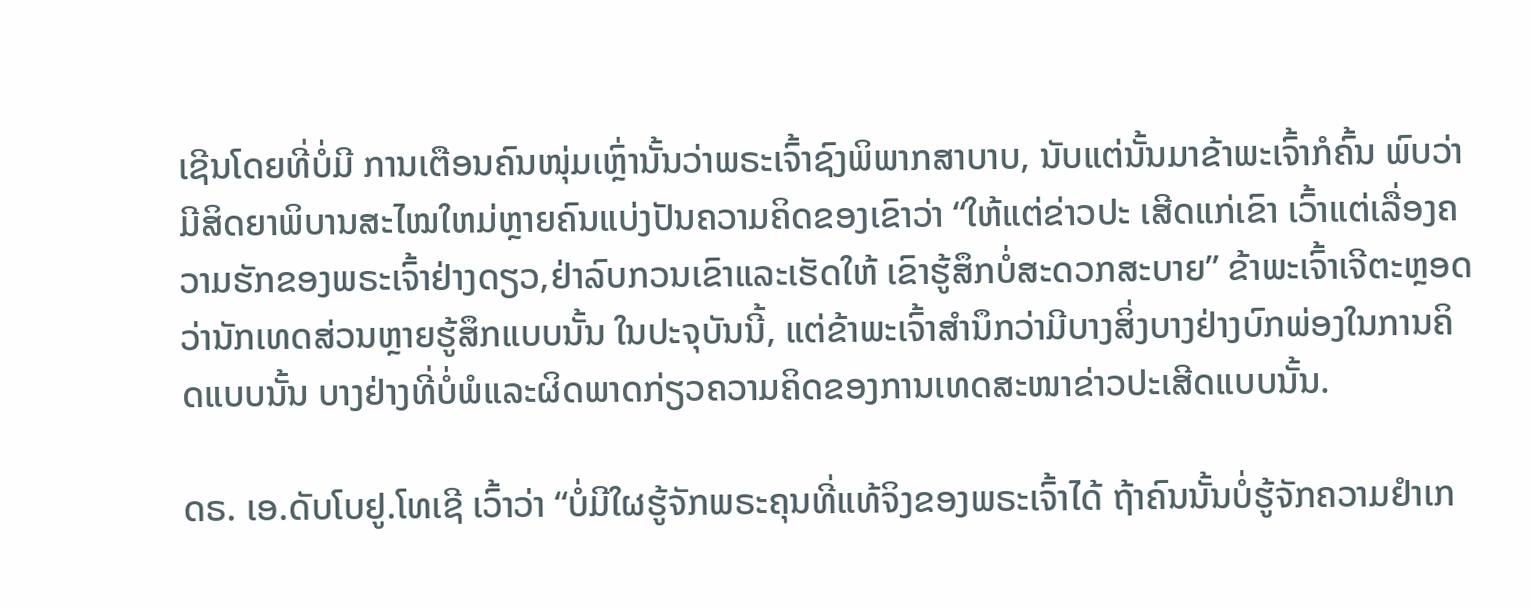ເຊີນໂດຍທີ່ບໍ່ມີ ການເຕືອນຄົນໜຸ່ມເຫຼົ່ານັ້ນວ່າພຣະເຈົ້າຊົງພິພາກສາບາບ, ນັບແຕ່ນັ້ນມາຂ້າພະເຈົ້າກໍຄົ້ນ ພົບວ່າມີສິດຍາພິບານສະໄໝໃຫມ່ຫຼາຍຄົນແບ່ງປັນຄວາມຄິດຂອງເຂົາວ່າ “ໃຫ້ແຕ່ຂ່າວປະ ເສີດແກ່ເຂົາ ເວົ້າແຕ່ເລື່ອງຄວາມຮັກຂອງພຣະເຈົ້າຢ່າງດຽວ,ຢ່າລົບກວນເຂົາແລະເຮັດໃຫ້ ເຂົາຮູ້ສຶກບໍ່ສະດວກສະບາຍ” ຂ້າພະເຈົ້າເຈີຕະຫຼອດວ່ານັກເທດສ່ວນຫຼາຍຮູ້ສຶກແບບນັ້ນ ໃນປະຈຸບັນນີ້, ແຕ່ຂ້າພະເຈົ້າສໍານຶກວ່າມີບາງສິ່ງບາງຢ່າງບົກພ່ອງໃນການຄິດແບບນັ້ນ ບາງຢ່າງທີ່ບໍ່ພໍແລະຜິດພາດກ່ຽວຄວາມຄິດຂອງການເທດສະໜາຂ່າວປະເສີດແບບນັ້ນ.

ດຣ. ເອ.ດັບໂບຢູ.ໂທເຊີ ເວົ້າວ່າ “ບໍ່ມີໃຜຮູ້ຈັກພຣະຄຸນທີ່ແທ້ຈິງຂອງພຣະເຈົ້າໄດ້ ຖ້າຄົນນັ້ນບໍ່ຮູ້ຈັກຄວາມຢຳເກ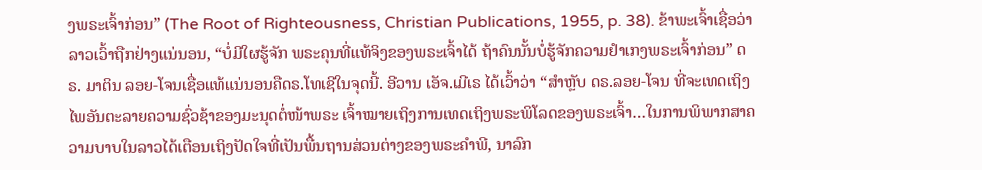ງພຣະເຈົ້າກ່ອນ” (The Root of Righteousness, Christian Publications, 1955, p. 38). ຂ້າພະເຈົ້າເຊື່ອວ່າລາວເວົ້າຖືກຢ່າງແນ່ນອນ, “ບໍ່ມີໃຜຮູ້ຈັກ ພຣະຄຸນທີ່ແທ້ຈິງຂອງພຣະເຈົ້າໄດ້ ຖ້າຄົນນັ້ນບໍ່ຮູ້ຈັກຄວາມຢຳເກງພຣະເຈົ້າກ່ອນ” ດຣ. ມາຕິນ ລອຍ-ໂຈນເຊື່ອແທ້ແນ່ນອນຄືດຣ.ໂທເຊີໃນຈຸດນີ້. ອີວານ ເອັຈ.ເມີເຣ ໄດ້ເວົ້າວ່າ “ສຳຫຼັບ ດຣ.ລອຍ-ໂຈນ ທີ່ຈະເທດເຖິງໄພອັນຕະລາຍຄວາມຊົ່ວຊ້າຂອງມະນຸດຕໍ່ໜ້າພຣະ ເຈົ້າໝາຍເຖິງການເທດເຖິງພຣະພິໂລດຂອງພຣະເຈົ້າ…ໃນການພິພາກສາຄວາມບາບໃນລາວໄດ້ເຕືອນເຖິງປັດໃຈທີ່ເປັນພື້ນຖານສ່ວນຕ່າງຂອງພຣະຄຳພີ, ນາລົກ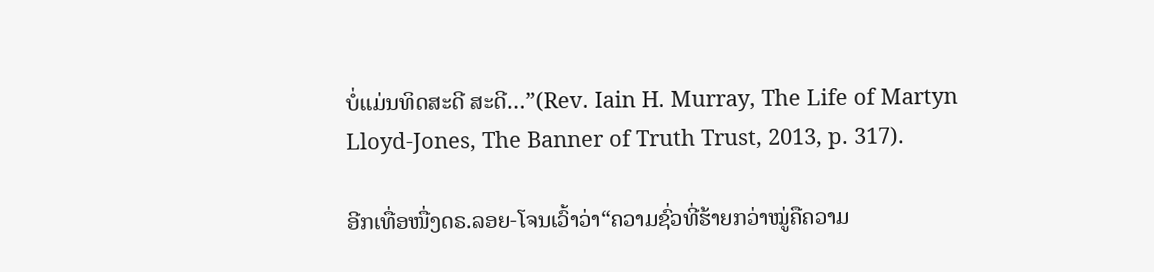ບໍ່ແມ່ນທິດສະດີ ສະດີ…”(Rev. Iain H. Murray, The Life of Martyn Lloyd-Jones, The Banner of Truth Trust, 2013, p. 317).

ອີກເທື່ອໜື່ງດຣ.ລອຍ-ໂຈນເວົ້າວ່າ“ຄວາມຊົ່ວທີ່ຮ້າຍກວ່າໝູ່ຄືຄວາມ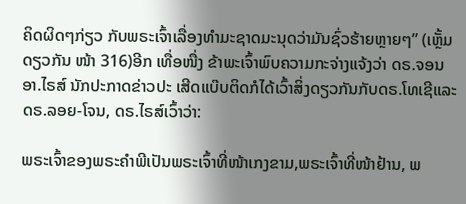ຄິດຜິດໆກ່ຽວ ກັບພຣະເຈົ້າເລື່ອງທໍາມະຊາດມະນຸດວ່າມັນຊົ່ວຮ້າຍຫຼາຍໆ” (ເຫຼັ້ມດຽວກັນ ໜ້າ 316)ອີກ ເທື່ອໜື່ງ ຂ້າພະເຈົ້າພົບຄວາມກະຈ່າງແຈ້ງວ່າ ດຣ.ຈອນ ອາ.ໄຣສ໌ ນັກປະກາດຂ່າວປະ ເສີດແບ໊ບຕິດກໍໄດ້ເວົ້າສິ່ງດຽວກັນກັບດຣ.ໂທເຊີແລະດຣ.ລອຍ-ໂຈນ, ດຣ.ໄຣສ໌ເວົ້າວ່າ:

ພຣະເຈົ້າຂອງພຣະຄຳພີເປັນພຣະເຈົ້າທີ່ໜ້າເກງຂາມ,ພຣະເຈົ້າທີ່ໜ້າຢ້ານ, ພ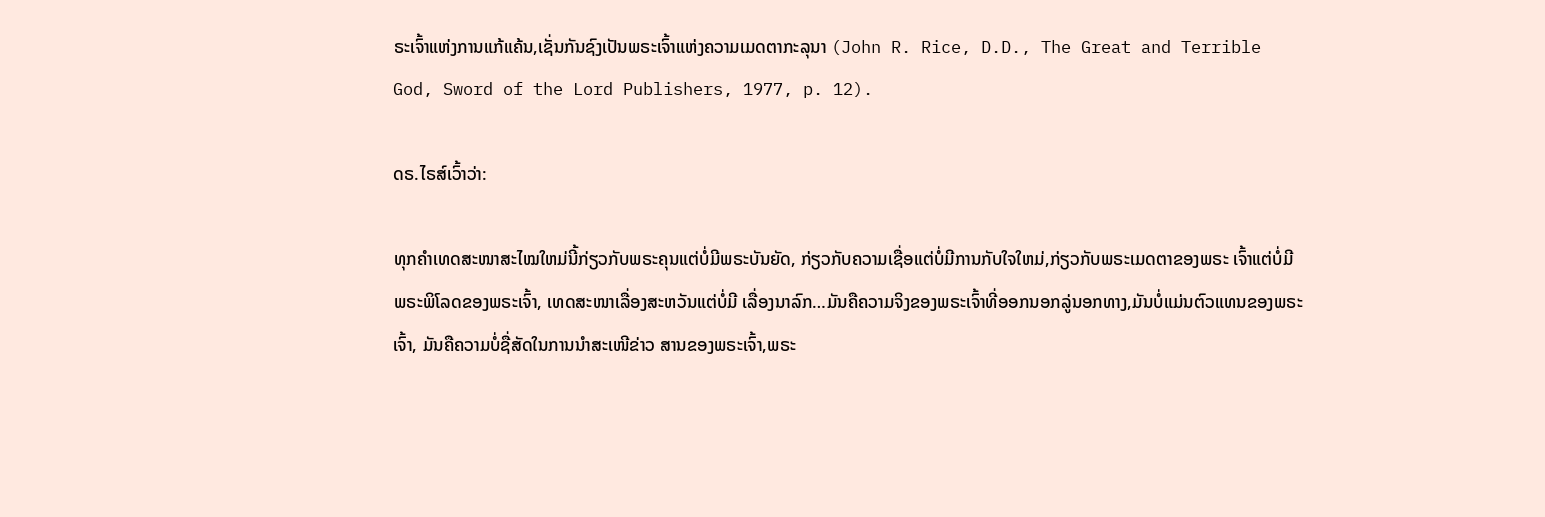ຣະເຈົ້າແຫ່ງການແກ້ແຄ້ນ,ເຊັ່ນກັນຊົງເປັນພຣະເຈົ້າແຫ່ງຄວາມເມດຕາກະລຸນາ (John R. Rice, D.D., The Great and Terrible God, Sword of the Lord Publishers, 1977, p. 12).

ດຣ.ໄຣສ໌ເວົ້າວ່າ:

ທຸກຄຳເທດສະໜາສະໄໝໃຫມ່ນີ້ກ່ຽວກັບພຣະຄຸນແຕ່ບໍ່ມີພຣະບັນຍັດ, ກ່ຽວກັບຄວາມເຊື່ອແຕ່ບໍ່ມີການກັບໃຈໃຫມ່,ກ່ຽວກັບພຣະເມດຕາຂອງພຣະ ເຈົ້າແຕ່ບໍ່ມີພຣະພິໂລດຂອງພຣະເຈົ້າ, ເທດສະໜາເລື່ອງສະຫວັນແຕ່ບໍ່ມີ ເລື່ອງນາລົກ…ມັນຄືຄວາມຈິງຂອງພຣະເຈົ້າທີ່ອອກນອກລູ່ນອກທາງ,ມັນບໍ່ແມ່ນຕົວແທນຂອງພຣະເຈົ້າ, ມັນຄືຄວາມບໍ່ຊື່ສັດໃນການນຳສະເໜີຂ່າວ ສານຂອງພຣະເຈົ້າ,ພຣະ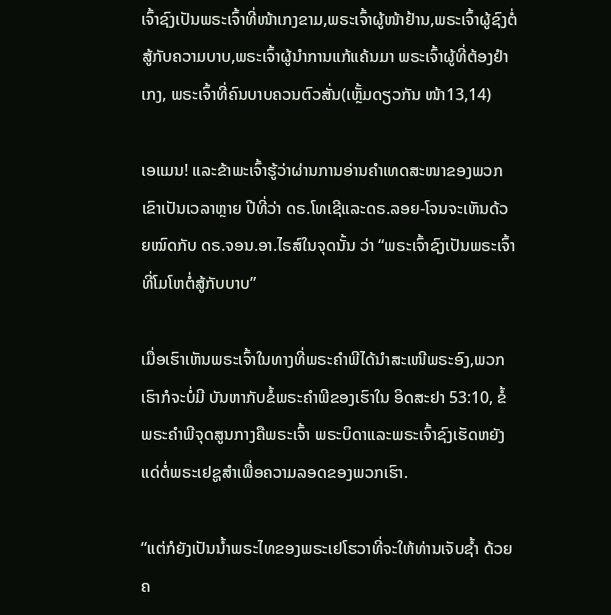ເຈົ້າຊົງເປັນພຣະເຈົ້າທີ່ໜ້າເກງຂາມ,ພຣະເຈົ້າຜູ້ໜ້າຢ້ານ,ພຣະເຈົ້າຜູ້ຊົງຕໍ່ສູ້ກັບຄວາມບາບ,ພຣະເຈົ້າຜູ້ນຳການແກ້ແຄ້ນມາ ພຣະເຈົ້າຜູ້ທີ່ຕ້ອງຢຳເກງ, ພຣະເຈົ້າທີ່ຄົນບາບຄວນຕົວສັ່ນ(ເຫຼັ້ມດຽວກັນ ໜ້າ13,14)

ເອແມນ! ແລະຂ້າພະເຈົ້າຮູ້ວ່າຜ່ານການອ່ານຄຳເທດສະໜາຂອງພວກເຂົາເປັນເວລາຫຼາຍ ປີທີ່ວ່າ ດຣ.ໂທເຊີແລະດຣ.ລອຍ-ໂຈນຈະເຫັນດ້ວຍໝົດກັບ ດຣ.ຈອນ.ອາ.ໄຣສ໌ໃນຈຸດນັ້ນ ວ່າ “ພຣະເຈົ້າຊົງເປັນພຣະເຈົ້າທີ່ໂມໂຫຕໍ່ສູ້ກັບບາບ”

ເມື່ອເຮົາເຫັນພຣະເຈົ້າໃນທາງທີ່ພຣະຄຳພີໄດ້ນຳສະເໜີພຣະອົງ,ພວກເຮົາກໍຈະບໍ່ມີ ບັນຫາກັບຂໍ້ພຣະຄຳພີຂອງເຮົາໃນ ອິດສະຢາ 53:10, ຂໍ້ພຣະຄຳພີຈຸດສູນກາງຄືພຣະເຈົ້າ ພຣະບິດາແລະພຣະເຈົ້າຊົງເຮັດຫຍັງແດ່ຕໍ່ພຣະເຢຊູສຳເພື່ອຄວາມລອດຂອງພວກເຮົາ.

“ແຕ່ກໍຍັງເປັນນ້ຳພຣະໄທຂອງພຣະເຢໂຮວາທີ່ຈະໃຫ້ທ່ານເຈັບຊ້ຳ ດ້ວຍ ຄ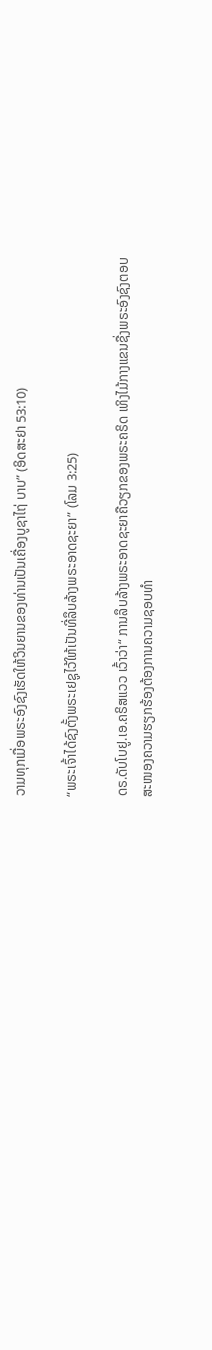ວາມທຸກເມື່ອພຣະອົງຊົງເຮັດໃຫ້ວິນຍານຂອງທ່ານເປັນເຄື່ອງບູຊາໄຖ່ ບາບ” (ອິດສະຢາ 53:10)

“ພຣະເຈົ້າໄດ້ຊົງຕັ້ງພຣະເຢຊູໄວ້ໃຫ້ເປັນທີ່ລຶບລ້າງພຣະອາດຊະຍາ” (ໂລມ 3:25)

ດຣ.ດັບໂບຢູ.ເອ.ຄຣິສແວວ ເວົ້າວ່າ“ ການລຶບລ້າງພຣະອາດຊະຍາຄືວຽກຂອງພຣະຄຣິດ ເທິງໄມ້ກາງແຂນຊື່ງພຣະອົງຊົງຕອບສະໜອງຄວາມຮຽກຮ້ອງຕ້ອງການຄວາມຊອບທຳ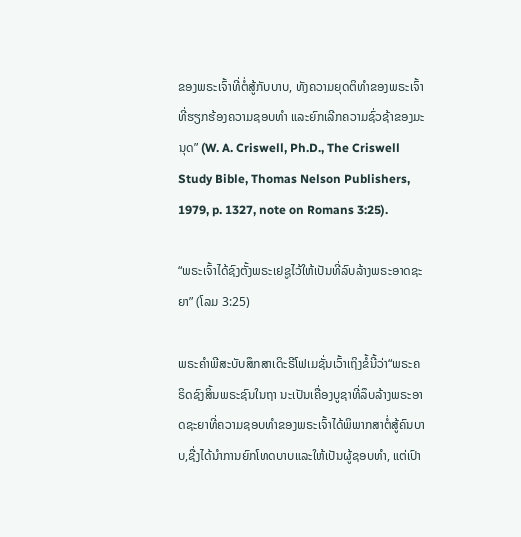ຂອງພຣະເຈົ້າທີ່ຕໍ່ສູ້ກັບບາບ, ທັງຄວາມຍຸດຕິທຳຂອງພຣະເຈົ້າທີ່ຮຽກຮ້ອງຄວາມຊອບທຳ ແລະຍົກເລີກຄວາມຊົ່ວຊ້າຂອງມະນຸດ” (W. A. Criswell, Ph.D., The Criswell Study Bible, Thomas Nelson Publishers, 1979, p. 1327, note on Romans 3:25).

“ພຣະເຈົ້າໄດ້ຊົງຕັ້ງພຣະເຢຊູໄວ້ໃຫ້ເປັນທີ່ລົບລ້າງພຣະອາດຊະຍາ” (ໂລມ 3:25)

ພຣະຄຳພີສະບັບສຶກສາເດິະຣີໂຟເມຊັ່ນເວົ້າເຖິງຂໍ້ນີ້ວ່າ“ພຣະຄຣິດຊົງສິ້ນພຣະຊົນໃນຖາ ນະເປັນເຄື່ອງບູຊາທີ່ລຶບລ້າງພຣະອາດຊະຍາທີ່ຄວາມຊອບທຳຂອງພຣະເຈົ້າໄດ້ພິພາກສາຕໍ່ສູ້ຄົນບາບ,ຊື່ງໄດ້ນຳການຍົກໂທດບາບແລະໃຫ້ເປັນຜູ້ຊອບທຳ, ແຕ່ເປົາ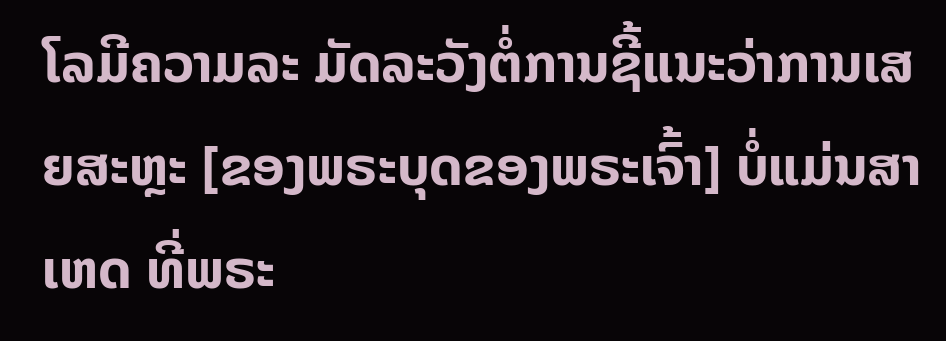ໂລມີຄວາມລະ ມັດລະວັງຕໍ່ການຊີ້ແນະວ່າການເສຍສະຫຼະ [ຂອງພຣະບຸດຂອງພຣະເຈົ້າ] ບໍ່ແມ່ນສາເຫດ ທີ່ພຣະ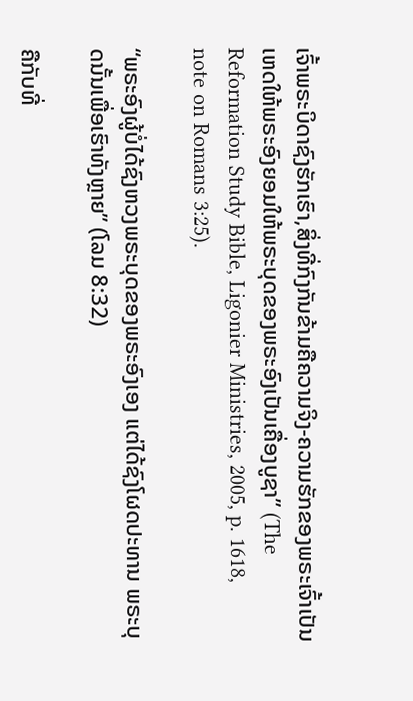ເຈົ້າພຣະບິດາຊົງຮັກເຮົາ,ສິ່ງທີ່ກົງກັນຂ້າມຄືຄວາມຈິງ-ຄວາມຮັກຂອງພຣະເຈົ້າເປັນ ເຫດໃຫ້ພຣະອົງຍອມໃຫ້ພຣະບຸດຂອງພຣະອົງເປັນເຄື່ອງບູຊາ” (The Reformation Study Bible, Ligonier Ministries, 2005, p. 1618, note on Romans 3:25).

“ພຣະອົງຜູ້ບໍ່ໄດ້ຊົງຫວງພຣະບຸດຂອງພຣະອົງເອງ ແຕ່ໄດ້ຊົງໂຜດປະທານ ພຣະບຸດນັ້ນເພື່ອເຮົາທັງຫຼາຍ” (ໂລມ 8:32)

ຄືກັບທີ່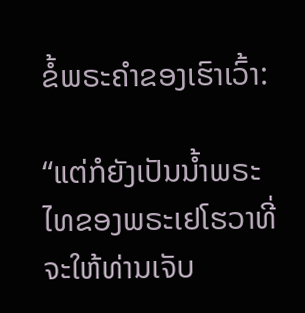ຂໍ້ພຣະຄຳຂອງເຮົາເວົ້າ:

“ແຕ່ກໍຍັງເປັນນ້ຳພຣະໄທຂອງພຣະເຢໂຮວາທີ່ຈະໃຫ້ທ່ານເຈັບ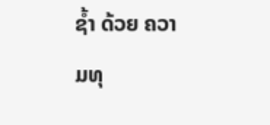ຊ້ຳ ດ້ວຍ ຄວາມທຸ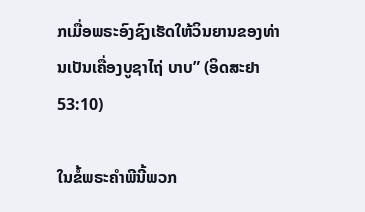ກເມື່ອພຣະອົງຊົງເຮັດໃຫ້ວິນຍານຂອງທ່ານເປັນເຄື່ອງບູຊາໄຖ່ ບາບ” (ອິດສະຢາ 53:10)

ໃນຂໍ້ພຣະຄຳພີນີ້ພວກ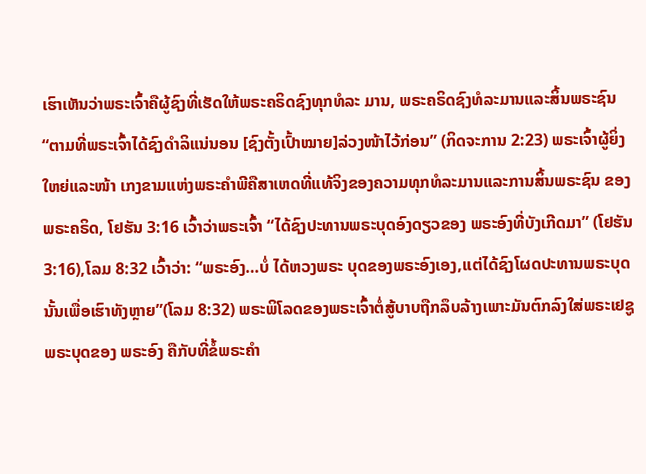ເຮົາເຫັນວ່າພຣະເຈົ້າຄືຜູ້ຊົງທີ່ເຮັດໃຫ້ພຣະຄຣິດຊົງທຸກທໍລະ ມານ, ພຣະຄຣິດຊົງທໍລະມານແລະສິ້ນພຣະຊົນ “ຕາມທີ່ພຣະເຈົ້າໄດ້ຊົງດຳລິແນ່ນອນ [ຊົງຕັ້ງເປົ້າໝາຍ]ລ່ວງໜ້າໄວ້ກ່ອນ” (ກິດຈະການ 2:23) ພຣະເຈົ້າຜູ້ຍິ່ງໃຫຍ່ແລະໜ້າ ເກງຂາມແຫ່ງພຣະຄຳພີຄືສາເຫດທີ່ແທ້ຈິງຂອງຄວາມທຸກທໍລະມານແລະການສິ້ນພຣະຊົນ ຂອງພຣະຄຣິດ, ໂຢຮັນ 3:16 ເວົ້າວ່າພຣະເຈົ້າ “ໄດ້ຊົງປະທານພຣະບຸດອົງດຽວຂອງ ພຣະອົງທີ່ບັງເກີດມາ” (ໂຢຮັນ 3:16),ໂລມ 8:32 ເວົ້າວ່າ: “ພຣະອົງ…ບໍ່ ໄດ້ຫວງພຣະ ບຸດຂອງພຣະອົງເອງ,ແຕ່ໄດ້ຊົງໂຜດປະທານພຣະບຸດນັ້ນເພື່ອເຮົາທັງຫຼາຍ”(ໂລມ 8:32) ພຣະພິໂລດຂອງພຣະເຈົ້າຕໍ່ສູ້ບາບຖືກລຶບລ້າງເພາະມັນຕົກລົງໃສ່ພຣະເຢຊູພຣະບຸດຂອງ ພຣະອົງ ຄືກັບທີ່ຂໍ້ພຣະຄຳ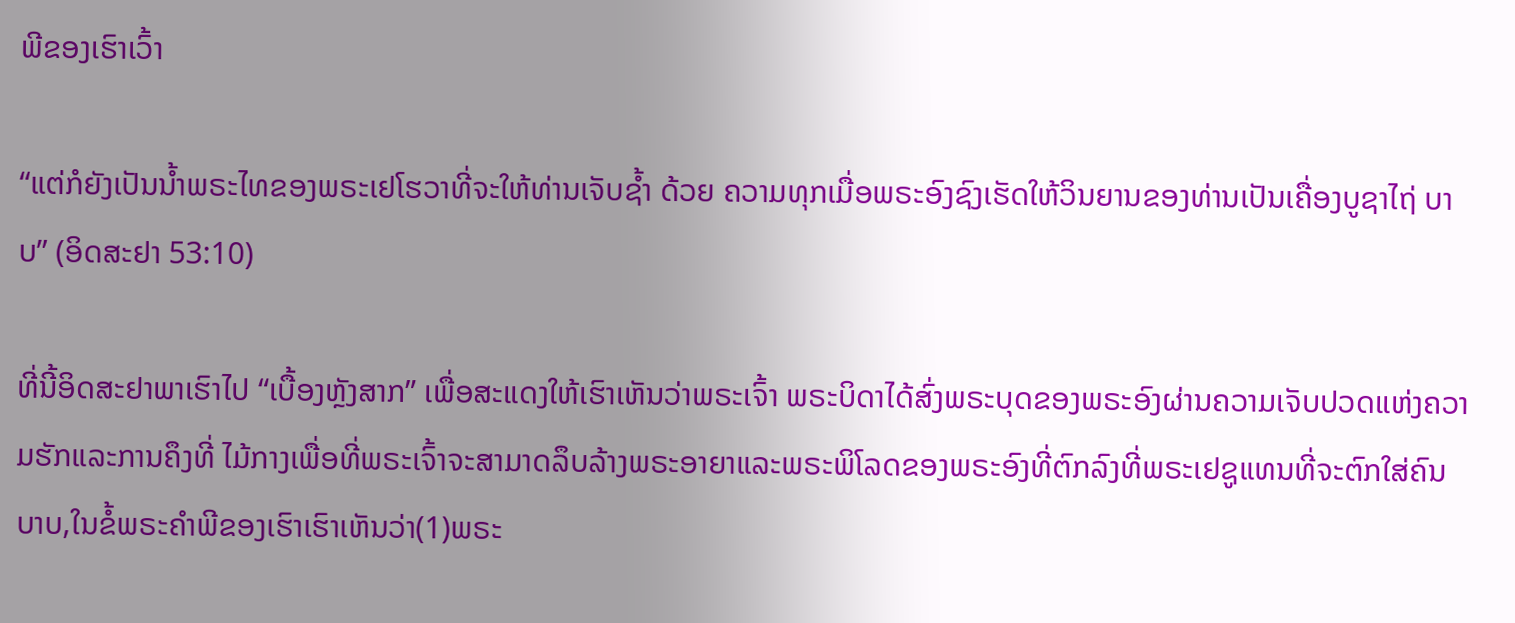ພີຂອງເຮົາເວົ້າ

“ແຕ່ກໍຍັງເປັນນ້ຳພຣະໄທຂອງພຣະເຢໂຮວາທີ່ຈະໃຫ້ທ່ານເຈັບຊ້ຳ ດ້ວຍ ຄວາມທຸກເມື່ອພຣະອົງຊົງເຮັດໃຫ້ວິນຍານຂອງທ່ານເປັນເຄື່ອງບູຊາໄຖ່ ບາບ” (ອິດສະຢາ 53:10)

ທີ່ນີ້ອິດສະຢາພາເຮົາໄປ “ເບື້ອງຫຼັງສາກ” ເພື່ອສະແດງໃຫ້ເຮົາເຫັນວ່າພຣະເຈົ້າ ພຣະບິດາໄດ້ສົ່ງພຣະບຸດຂອງພຣະອົງຜ່ານຄວາມເຈັບປວດແຫ່ງຄວາມຮັກແລະການຄຶງທີ່ ໄມ້ກາງເພື່ອທີ່ພຣະເຈົ້າຈະສາມາດລຶບລ້າງພຣະອາຍາແລະພຣະພິໂລດຂອງພຣະອົງທີ່ຕົກລົງທີ່ພຣະເຢຊູແທນທີ່ຈະຕົກໃສ່ຄົນບາບ,ໃນຂໍ້ພຣະຄຳພີຂອງເຮົາເຮົາເຫັນວ່າ(1)ພຣະ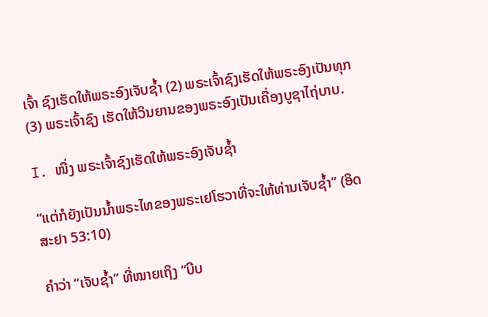ເຈົ້າ ຊົງເຮັດໃຫ້ພຣະອົງເຈັບຊ້ຳ (2) ພຣະເຈົ້າຊົງເຮັດໃຫ້ພຣະອົງເປັນທຸກ (3) ພຣະເຈົ້າຊົງ ເຮັດໃຫ້ວິນຍານຂອງພຣະອົງເປັນເຄື່ອງບູຊາໄຖ່ບາບ.

I. ໜື່ງ ພຣະເຈົ້າຊົງເຮັດໃຫ້ພຣະອົງເຈັບຊ້ຳ

“ແຕ່ກໍຍັງເປັນນ້ຳພຣະໄທຂອງພຣະເຢໂຮວາທີ່ຈະໃຫ້ທ່ານເຈັບຊ້ຳ” (ອິດສະຢາ 53:10)

ຄຳວ່າ “ເຈັບຊ້ຳ” ທີ່ໝາຍເຖິງ “ບີບ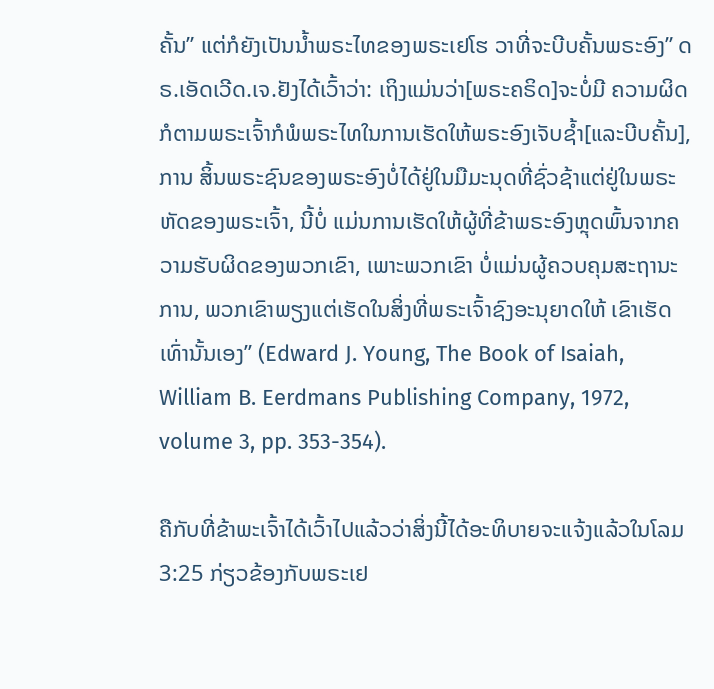ຄັ້ນ” ແຕ່ກໍຍັງເປັນນ້ຳພຣະໄທຂອງພຣະເຢໂຮ ວາທີ່ຈະບີບຄັ້ນພຣະອົງ” ດຣ.ເອັດເວີດ.ເຈ.ຢັງໄດ້ເວົ້າວ່າ: ເຖິງແມ່ນວ່າ[ພຣະຄຣິດ]ຈະບໍ່ມີ ຄວາມຜິດກໍຕາມພຣະເຈົ້າກໍພໍພຣະໄທໃນການເຮັດໃຫ້ພຣະອົງເຈັບຊ້ຳ[ແລະບີບຄັ້ນ], ການ ສິ້ນພຣະຊົນຂອງພຣະອົງບໍ່ໄດ້ຢູ່ໃນມືມະນຸດທີ່ຊົ່ວຊ້າແຕ່ຢູ່ໃນພຣະຫັດຂອງພຣະເຈົ້າ, ນີ້ບໍ່ ແມ່ນການເຮັດໃຫ້ຜູ້ທີ່ຂ້າພຣະອົງຫຼຸດພົ້ນຈາກຄວາມຮັບຜິດຂອງພວກເຂົາ, ເພາະພວກເຂົາ ບໍ່ແມ່ນຜູ້ຄວບຄຸມສະຖານະການ, ພວກເຂົາພຽງແຕ່ເຮັດໃນສິ່ງທີ່ພຣະເຈົ້າຊົງອະນຸຍາດໃຫ້ ເຂົາເຮັດເທົ່ານັ້ນເອງ” (Edward J. Young, The Book of Isaiah, William B. Eerdmans Publishing Company, 1972, volume 3, pp. 353-354).

ຄືກັບທີ່ຂ້າພະເຈົ້າໄດ້ເວົ້າໄປແລ້ວວ່າສິ່ງນີ້ໄດ້ອະທິບາຍຈະແຈ້ງແລ້ວໃນໂລມ3:25 ກ່ຽວຂ້ອງກັບພຣະເຢ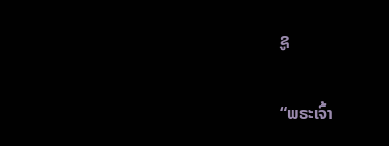ຊູ

“ພຣະເຈົ້າ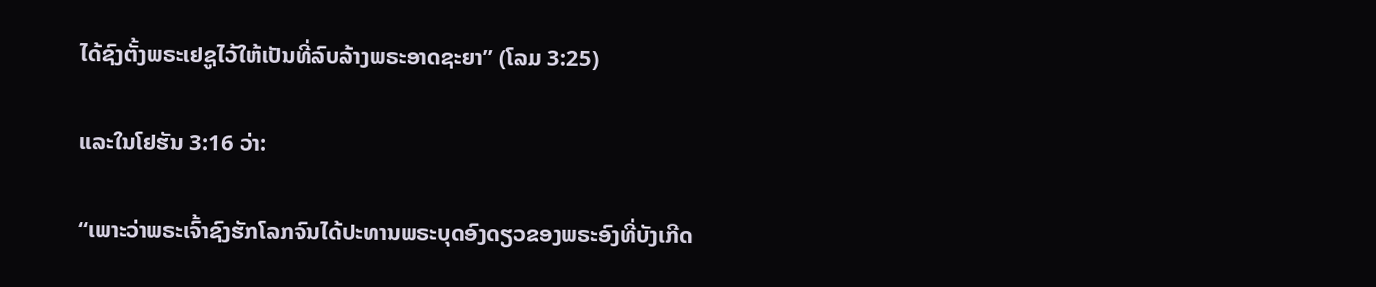ໄດ້ຊົງຕັ້ງພຣະເຢຊູໄວ້ໃຫ້ເປັນທີ່ລົບລ້າງພຣະອາດຊະຍາ” (ໂລມ 3:25)

ແລະໃນໂຢຮັນ 3:16 ວ່າ:

“ເພາະວ່າພຣະເຈົ້າຊົງຮັກໂລກຈົນໄດ້ປະທານພຣະບຸດອົງດຽວຂອງພຣະອົງທີ່ບັງເກີດ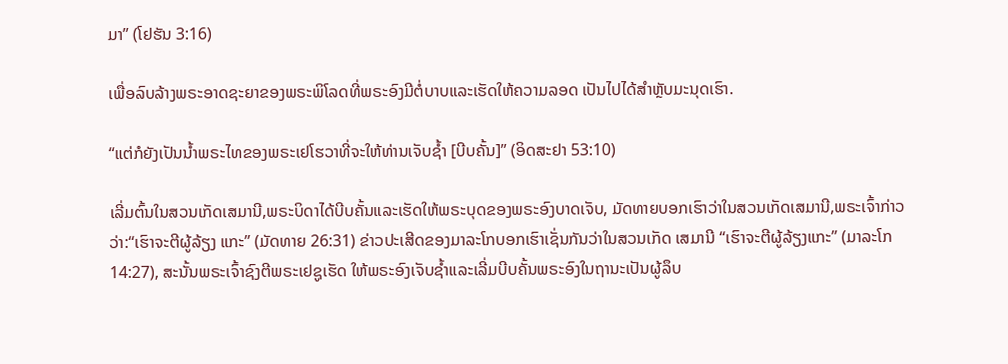ມາ” (ໂຢຮັນ 3:16)

ເພື່ອລົບລ້າງພຣະອາດຊະຍາຂອງພຣະພິໂລດທີ່ພຣະອົງມີຕໍ່ບາບແລະເຮັດໃຫ້ຄວາມລອດ ເປັນໄປໄດ້ສຳຫຼັບມະນຸດເຮົາ.

“ແຕ່ກໍຍັງເປັນນ້ຳພຣະໄທຂອງພຣະເຢໂຮວາທີ່ຈະໃຫ້ທ່ານເຈັບຊ້ຳ [ບີບຄັ້ນ]” (ອິດສະຢາ 53:10)

ເລີ່ມຕົ້ນໃນສວນເກັດເສມານີ,ພຣະບິດາໄດ້ບີບຄັ້ນແລະເຮັດໃຫ້ພຣະບຸດຂອງພຣະອົງບາດເຈັບ, ມັດທາຍບອກເຮົາວ່າໃນສວນເກັດເສມານີ,ພຣະເຈົ້າກ່າວວ່າ:“ເຮົາຈະຕີຜູ້ລ້ຽງ ແກະ” (ມັດທາຍ 26:31) ຂ່າວປະເສີດຂອງມາລະໂກບອກເຮົາເຊັ່ນກັນວ່າໃນສວນເກັດ ເສມານີ “ເຮົາຈະຕີຜູ້ລ້ຽງແກະ” (ມາລະໂກ 14:27), ສະນັ້ນພຣະເຈົ້າຊົງຕີພຣະເຢຊູເຮັດ ໃຫ້ພຣະອົງເຈັບຊ້ຳແລະເລີ່ມບີບຄັ້ນພຣະອົງໃນຖານະເປັນຜູ້ລຶບ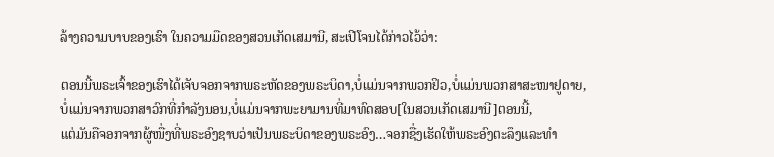ລ້າງຄວາມບາບຂອງເຮົາ ໃນຄວາມມືດຂອງສວນເກັດເສມານີ, ສະເປີໂຈນໄດ້ກ່າວໄວ້ວ່າ:

ຕອນນີ້ພຣະເຈົ້າຂອງເຮົາໄດ້ເຈັບຈອກຈາກພຣະຫັດຂອງພຣະບິດາ,ບໍ່ແມ່ນຈາກພວກຢິວ,ບໍ່ແມ່ນພວກສາສະໜາຢູດາຍ,
ບໍ່ແມ່ນຈາກພວກສາວົກທີ່ກຳລັງນອນ,ບໍ່ແມ່ນຈາກພະຍາມານທີ່ມາທົດສອບ[ໃນສວນເກັດເສມານີ]ຕອນນີ້,
ແຕ່ມັນຄືຈອກຈາກຜູ້ໜື່ງທີ່ພຣະອົງຊາບວ່າເປັນພຣະບິດາຂອງພຣະອົງ…ຈອກຊື່ງເຮັດໃຫ້ພຣະອົງຕະລຶງແລະທໍາ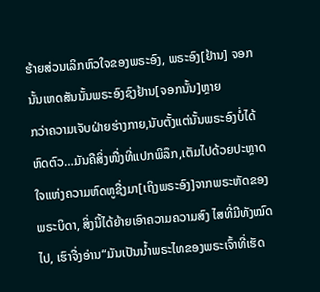ຮ້າຍສ່ວນເລິກຫົວໃຈຂອງພຣະອົງ, ພຣະອົງ[ຢ້ານ] ຈອກນັ້ນເຫດສັນນັ້ນພຣະອົງຊົງຢ້ານ[ຈອກນັ້ນ]ຫຼາຍ
ກວ່າຄວາມເຈັບຝ່າຍຮ່າງກາຍ,ນັບຕັ້ງແຕ່ນັ້ນພຣະອົງບໍ່ໄດ້ຫົດຕົວ…ມັນຄືສິ່ງໜື່ງທີ່ແປກພິລຶກ,ເຕັມໄປດ້ວຍປະຫຼາດໃຈແຫ່ງຄວາມຫົດຫູຊື່ງມາ[ເຖິງພຣະອົງ]ຈາກພຣະຫັດຂອງພຣະບິດາ, ສິ່ງນີ້ໄດ້ຍ້າຍເອົາຄວາມຄວາມສົງ ໄສທີ່ມີທັງໝົດໄປ, ເຮົາຈື່ງອ່ານ“ມັນເປັນນ້ຳພຣະໄທຂອງພຣະເຈົ້າທີ່ເຮັດ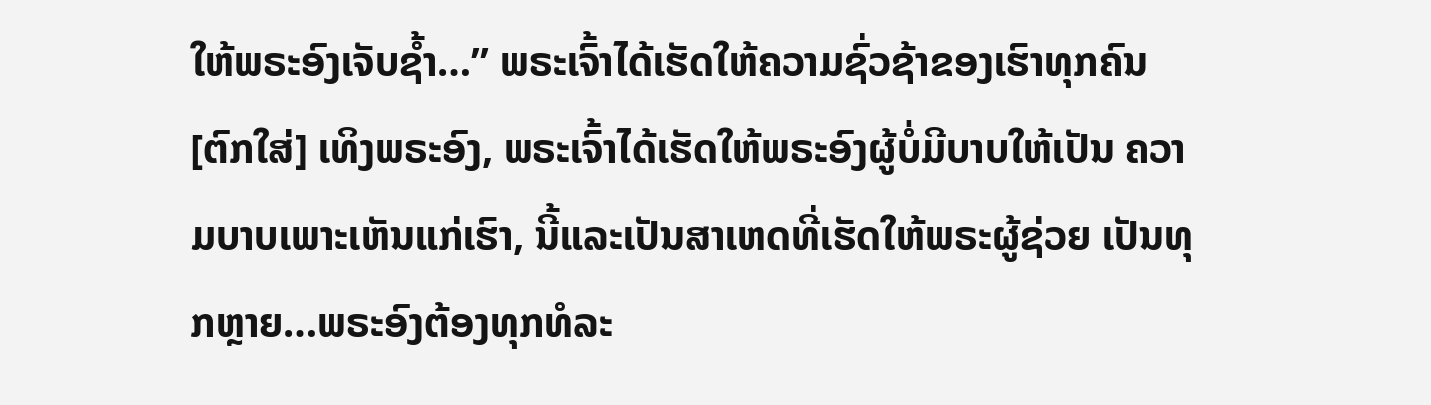ໃຫ້ພຣະອົງເຈັບຊ້ຳ…” ພຣະເຈົ້າໄດ້ເຮັດໃຫ້ຄວາມຊົ່ວຊ້າຂອງເຮົາທຸກຄົນ [ຕົກໃສ່] ເທິງພຣະອົງ, ພຣະເຈົ້າໄດ້ເຮັດໃຫ້ພຣະອົງຜູ້ບໍ່ມີບາບໃຫ້ເປັນ ຄວາມບາບເພາະເຫັນແກ່ເຮົາ, ນີ້ແລະເປັນສາເຫດທີ່ເຮັດໃຫ້ພຣະຜູ້ຊ່ວຍ ເປັນທຸກຫຼາຍ…ພຣະອົງຕ້ອງທຸກທໍລະ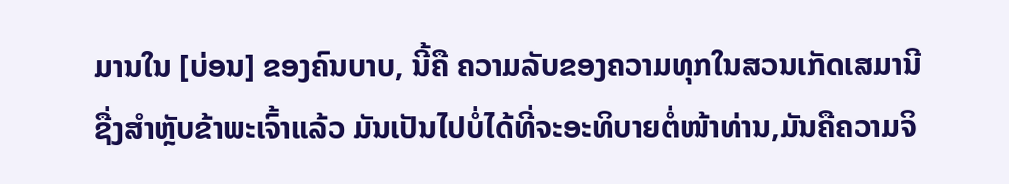ມານໃນ [ບ່ອນ] ຂອງຄົນບາບ, ນີ້ຄື ຄວາມລັບຂອງຄວາມທຸກໃນສວນເກັດເສມານີຊື່ງສຳຫຼັບຂ້າພະເຈົ້າແລ້ວ ມັນເປັນໄປບໍ່ໄດ້ທີ່ຈະອະທິບາຍຕໍ່ໜ້າທ່ານ,ມັນຄືຄວາມຈິ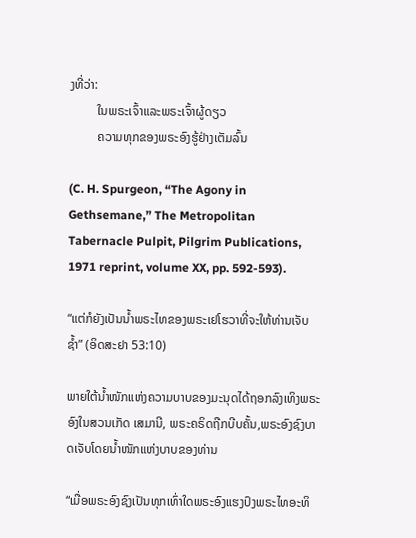ງທີ່ວ່າ:
         ໃນພຣະເຈົ້າແລະພຣະເຈົ້າຜູ້ດຽວ
         ຄວາມທຸກຂອງພຣະອົງຮູ້ຢ່າງເຕັມລົ້ນ

(C. H. Spurgeon, “The Agony in Gethsemane,” The Metropolitan Tabernacle Pulpit, Pilgrim Publications, 1971 reprint, volume XX, pp. 592-593).

“ແຕ່ກໍຍັງເປັນນ້ຳພຣະໄທຂອງພຣະເຢໂຮວາທີ່ຈະໃຫ້ທ່ານເຈັບຊ້ຳ” (ອິດສະຢາ 53:10)

ພາຍໃຕ້ນ້ຳໜັກແຫ່ງຄວາມບາບຂອງມະນຸດໄດ້ຖອກລົງເທິງພຣະອົງໃນສວນເກັດ ເສມານີ, ພຣະຄຣິດຖືກບີບຄັ້ນ,ພຣະອົງຊົງບາດເຈັບໂດຍນ້ຳໜັກແຫ່ງບາບຂອງທ່ານ

“ເມື່ອພຣະອົງຊົງເປັນທຸກເທົ່າໃດພຣະອົງແຮງປົງພຣະໄທອະທິ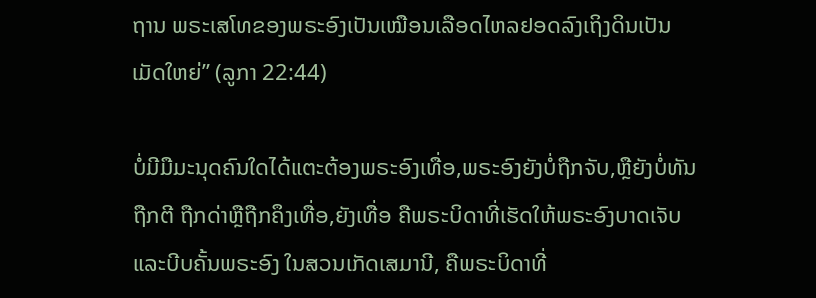ຖານ ພຣະເສໂທຂອງພຣະອົງເປັນເໝືອນເລືອດໄຫລຢອດລົງເຖິງດິນເປັນເມັດໃຫຍ່” (ລູກາ 22:44)

ບໍ່ມີມືມະນຸດຄົນໃດໄດ້ແຕະຕ້ອງພຣະອົງເທື່ອ,ພຣະອົງຍັງບໍ່ຖືກຈັບ,ຫຼືຍັງບໍ່ທັນຖືກຕີ ຖືກດ່າຫຼືຖືກຄຶງເທື່ອ,ຍັງເທື່ອ ຄືພຣະບິດາທີ່ເຮັດໃຫ້ພຣະອົງບາດເຈັບແລະບີບຄັ້ນພຣະອົງ ໃນສວນເກັດເສມານີ, ຄືພຣະບິດາທີ່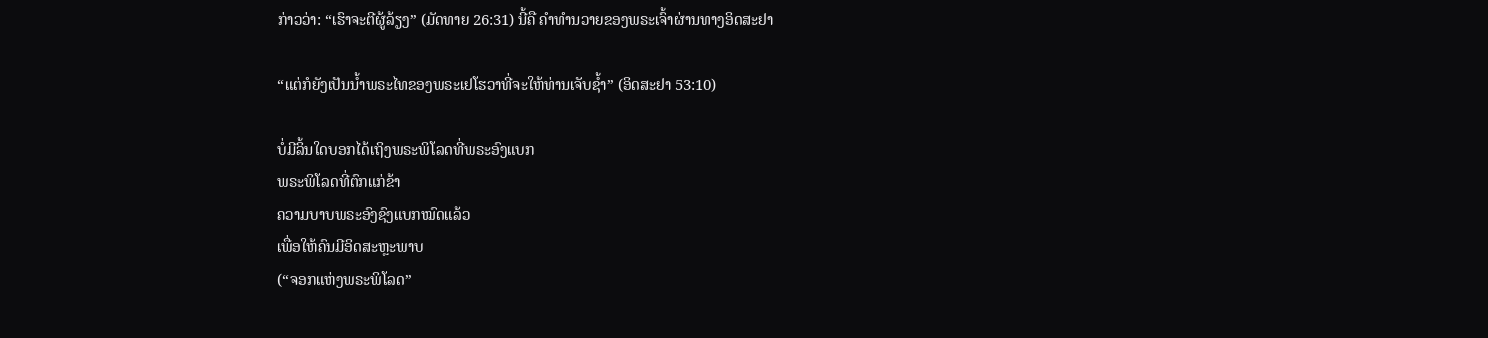ກ່າວວ່າ: “ເຮົາຈະຕີຜູ້ລ້ຽງ” (ມັດທາຍ 26:31) ນີ້ຄື ຄຳທຳນວາຍຂອງພຣະເຈົ້າຜ່ານທາງອິດສະຢາ

“ແຕ່ກໍຍັງເປັນນ້ຳພຣະໄທຂອງພຣະເຢໂຮວາທີ່ຈະໃຫ້ທ່ານເຈັບຊ້ຳ” (ອິດສະຢາ 53:10)

ບໍ່ມີລິ້ນໃດບອກໄດ້ເຖິງພຣະພິໂລດທີ່ພຣະອົງແບກ
ພຣະພິໂລດທີ່ຕົກແກ່ຂ້າ
ຄວາມບາບພຣະອົງຊົງແບກໝົດແລ້ວ
ເພື່ອໃຫ້ຄົນມີອິດສະຫຼະພາບ
(“ຈອກແຫ່ງພຣະພິໂລດ”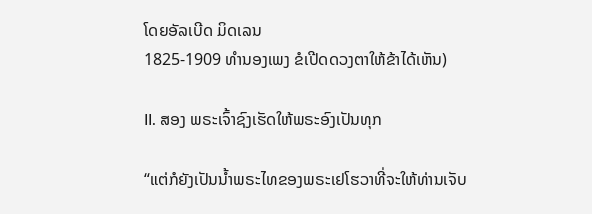ໂດຍອັລເບີດ ມິດເລນ
1825-1909 ທໍານອງເພງ ຂໍເປີດດວງຕາໃຫ້ຂ້າໄດ້ເຫັນ)

II. ສອງ ພຣະເຈົ້າຊົງເຮັດໃຫ້ພຣະອົງເປັນທຸກ

“ແຕ່ກໍຍັງເປັນນ້ຳພຣະໄທຂອງພຣະເຢໂຮວາທີ່ຈະໃຫ້ທ່ານເຈັບ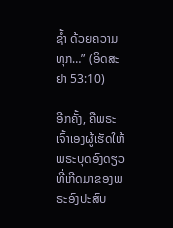ຊ້ຳ ດ້ວຍຄວາມທຸກ…” (ອິດສະຢາ 53:10)

ອີກຄັ້ງ, ຄືພຣະເຈົ້າເອງຜູ້ເຮັດໃຫ້ພຣະບຸດອົງດຽວທີ່ເກີດມາຂອງພຣະອົງປະສົບ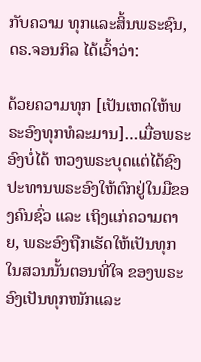ກັບຄວາມ ທຸກແລະສິ້ນພຣະຊົນ, ດຣ.ຈອນກິລ ໄດ້ເວົ້າວ່າ:

ດ້ວຍຄວາມທຸກ [ເປັນເຫດໃຫ້ພຣະອົງທຸກທໍລະມານ]…ເມື່ອພຣະອົງບໍ່ໄດ້ ຫວງພຣະບຸດແຕ່ໄດ້ຊົງປະທານພຣະອົງໃຫ້ຕົກຢູ່ໃນມືຂອງຄົນຊົ່ວ ແລະ ເຖິງແກ່ຄວາມຕາຍ, ພຣະອົງຖືກເຮັດໃຫ້ເປັນທຸກໃນສວນນັ້ນຕອນທີ່ໃຈ ຂອງພຣະອົງເປັນທຸກໜັກແລະ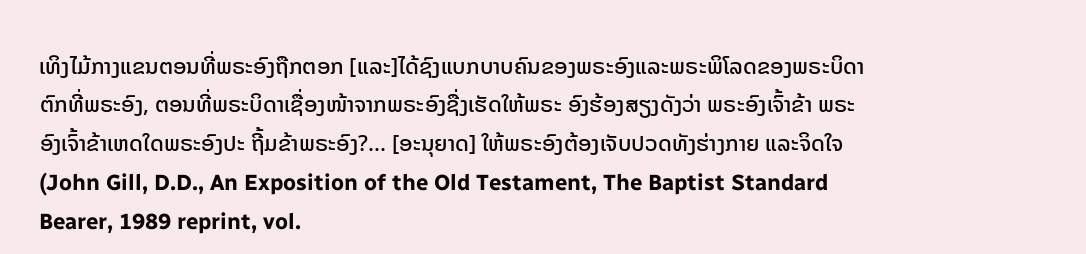ເທິງໄມ້ກາງແຂນຕອນທີ່ພຣະອົງຖືກຕອກ [ແລະ]ໄດ້ຊົງແບກບາບຄົນຂອງພຣະອົງແລະພຣະພິໂລດຂອງພຣະບິດາ ຕົກທີ່ພຣະອົງ, ຕອນທີ່ພຣະບິດາເຊື່ອງໜ້າຈາກພຣະອົງຊື່ງເຮັດໃຫ້ພຣະ ອົງຮ້ອງສຽງດັງວ່າ ພຣະອົງເຈົ້າຂ້າ ພຣະອົງເຈົ້າຂ້າເຫດໃດພຣະອົງປະ ຖີ້ມຂ້າພຣະອົງ?... [ອະນຸຍາດ] ໃຫ້ພຣະອົງຕ້ອງເຈັບປວດທັງຮ່າງກາຍ ແລະຈິດໃຈ (John Gill, D.D., An Exposition of the Old Testament, The Baptist Standard Bearer, 1989 reprint, vol.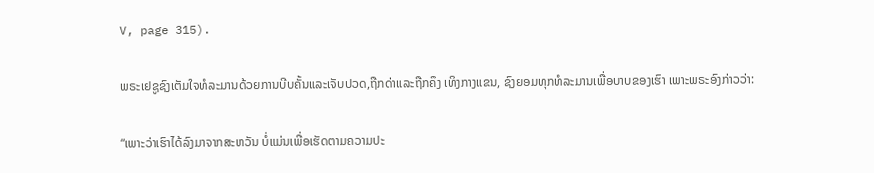V, page 315).

ພຣະເຢຊູຊົງເຕັມໃຈທໍລະມານດ້ວຍການບີບຄັ້ນແລະເຈັບປວດ,ຖືກດ່າແລະຖືກຄຶງ ເທິງກາງແຂນ, ຊົງຍອມທຸກທໍລະມານເພື່ອບາບຂອງເຮົາ ເພາະພຣະອົງກ່າວວ່າ:

“ເພາະວ່າເຮົາໄດ້ລົງມາຈາກສະຫວັນ ບໍ່ແມ່ນເພື່ອເຮັດຕາມຄວາມປະ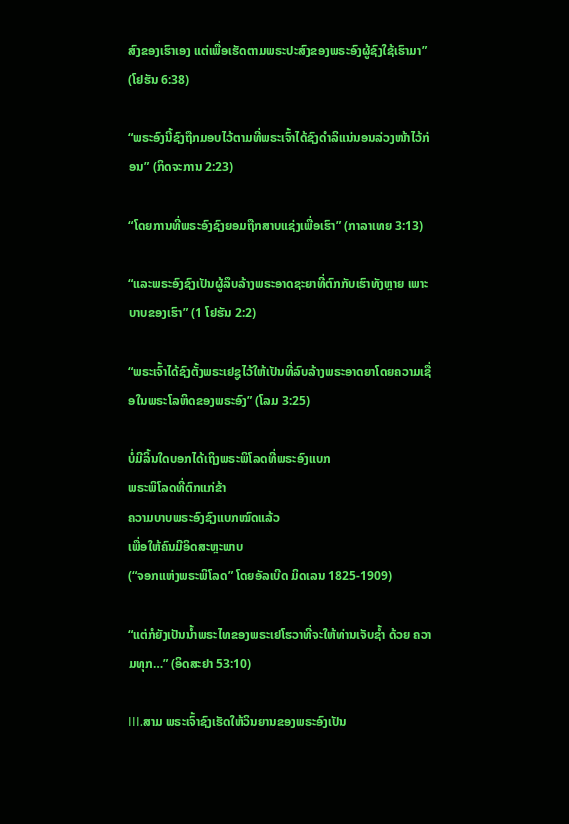ສົງຂອງເຮົາເອງ ແຕ່ເພື່ອເຮັດຕາມພຣະປະສົງຂອງພຣະອົງຜູ້ຊົງໃຊ້ເຮົາມາ” (ໂຢຮັນ 6:38)

“ພຣະອົງນີ້ຊົງຖືກມອບໄວ້ຕາມທີ່ພຣະເຈົ້າໄດ້ຊົງດຳລິແນ່ນອນລ່ວງໜ້າໄວ້ກ່ອນ” (ກິດຈະການ 2:23)

“ໂດຍການທີ່ພຣະອົງຊົງຍອມຖືກສາບແຊ່ງເພື່ອເຮົາ” (ກາລາເທຍ 3:13)

“ແລະພຣະອົງຊົງເປັນຜູ້ລຶບລ້າງພຣະອາດຊະຍາທີ່ຕົກກັບເຮົາທັງຫຼາຍ ເພາະບາບຂອງເຮົາ” (1 ໂຢຮັນ 2:2)

“ພຣະເຈົ້າໄດ້ຊົງຕັ້ງພຣະເຢຊູໄວ້ໃຫ້ເປັນທີ່ລົບລ້າງພຣະອາດຍາໂດຍຄວາມເຊື່ອໃນພຣະໂລຫິດຂອງພຣະອົງ” (ໂລມ 3:25)

ບໍ່ມີລິ້ນໃດບອກໄດ້ເຖິງພຣະພິໂລດທີ່ພຣະອົງແບກ
ພຣະພິໂລດທີ່ຕົກແກ່ຂ້າ
ຄວາມບາບພຣະອົງຊົງແບກໝົດແລ້ວ
ເພື່ອໃຫ້ຄົນມີອິດສະຫຼະພາບ
(“ຈອກແຫ່ງພຣະພິໂລດ” ໂດຍອັລເບີດ ມິດເລນ 1825-1909)

“ແຕ່ກໍຍັງເປັນນ້ຳພຣະໄທຂອງພຣະເຢໂຮວາທີ່ຈະໃຫ້ທ່ານເຈັບຊ້ຳ ດ້ວຍ ຄວາມທຸກ…” (ອິດສະຢາ 53:10)

III.ສາມ ພຣະເຈົ້າຊົງເຮັດໃຫ້ວິນຍານຂອງພຣະອົງເປັນ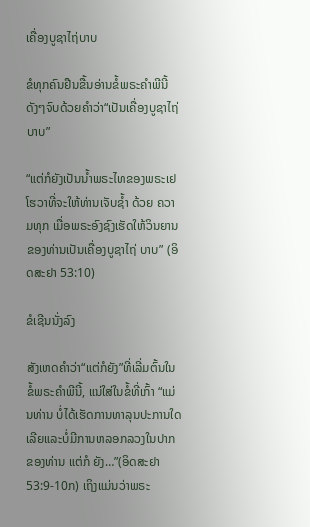ເຄື່ອງບູຊາໄຖ່ບາບ

ຂໍທຸກຄົນຢືນຂື້ນອ່ານຂໍ້ພຣະຄຳພີນີ້ດັງໆຈົບດ້ວຍຄຳວ່າ“ເປັນເຄື່ອງບູຊາໄຖ່ບາບ”

“ແຕ່ກໍຍັງເປັນນ້ຳພຣະໄທຂອງພຣະເຢໂຮວາທີ່ຈະໃຫ້ທ່ານເຈັບຊ້ຳ ດ້ວຍ ຄວາມທຸກ ເມື່ອພຣະອົງຊົງເຮັດໃຫ້ວິນຍານຂອງທ່ານເປັນເຄື່ອງບູຊາໄຖ່ ບາບ” (ອິດສະຢາ 53:10)

ຂໍເຊີນນັ່ງລົງ

ສັງເຫດຄຳວ່າ“ແຕ່ກໍຍັງ”ທີ່ເລີ່ມຕົ້ນໃນຂໍ້ພຣະຄຳພີນີ້, ແນ່ໃສ່ໃນຂໍ້ທີ່ເກົ້າ “ແມ່ນທ່ານ ບໍ່ໄດ້ເຮັດການທາລຸນປະການໃດເລີຍແລະບໍ່ມີການຫລອກລວງໃນປາກຂອງທ່ານ ແຕ່ກໍ ຍັງ…”(ອິດສະຢາ 53:9-10ກ) ເຖິງແມ່ນວ່າພຣະ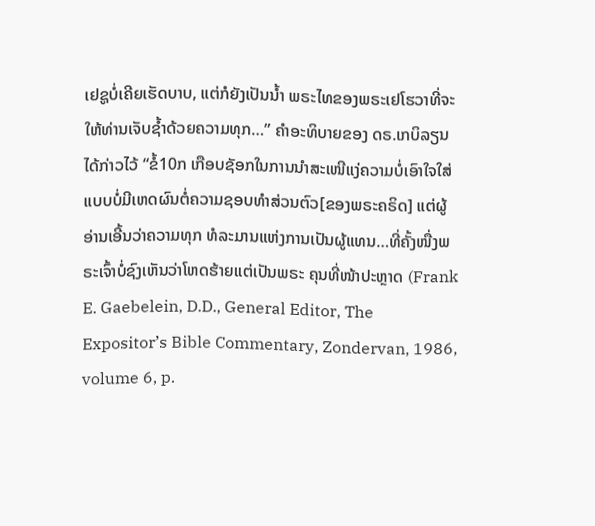ເຢຊູບໍ່ເຄີຍເຮັດບາບ, ແຕ່ກໍຍັງເປັນນໍ້າ ພຣະໄທຂອງພຣະເຢໂຮວາທີ່ຈະໃຫ້ທ່ານເຈັບຊ້ຳດ້ວຍຄວາມທຸກ…” ຄໍາອະທິບາຍຂອງ ດຣ.ເກບິລຽນໄດ້ກ່າວໄວ້ “ຂໍ້10ກ ເກືອບຊັອກໃນການນຳສະເໜີແງ່ຄວາມບໍ່ເອົາໃຈໃສ່ ແບບບໍ່ມີເຫດຜົນຕໍ່ຄວາມຊອບທຳສ່ວນຕົວ[ຂອງພຣະຄຣິດ] ແຕ່ຜູ້ອ່ານເອີ້ນວ່າຄວາມທຸກ ທໍລະມານແຫ່ງການເປັນຜູ້ແທນ…ທີ່ຄັ້ງໜື່ງພຣະເຈົ້າບໍ່ຊົງເຫັນວ່າໂຫດຮ້າຍແຕ່ເປັນພຣະ ຄຸນທີ່ໜ້າປະຫຼາດ (Frank E. Gaebelein, D.D., General Editor, The Expositor’s Bible Commentary, Zondervan, 1986, volume 6, p.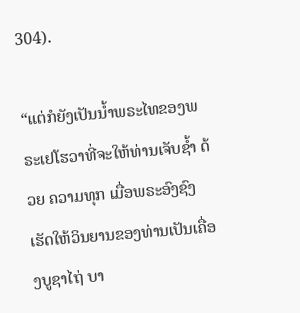304).

“ແຕ່ກໍຍັງເປັນນ້ຳພຣະໄທຂອງພຣະເຢໂຮວາທີ່ຈະໃຫ້ທ່ານເຈັບຊ້ຳ ດ້ວຍ ຄວາມທຸກ ເມື່ອພຣະອົງຊົງເຮັດໃຫ້ວິນຍານຂອງທ່ານເປັນເຄື່ອງບູຊາໄຖ່ ບາ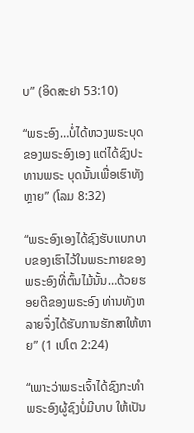ບ” (ອິດສະຢາ 53:10)

“ພຣະອົງ…ບໍ່ໄດ້ຫວງພຣະບຸດຂອງພຣະອົງເອງ ແຕ່ໄດ້ຊົງປະທານພຣະ ບຸດນັ້ນເພື່ອເຮົາທັງຫຼາຍ” (ໂລມ 8:32)

“ພຣະອົງເອງໄດ້ຊົງຮັບແບກບາບຂອງເຮົາໄວ້ໃນພຣະກາຍຂອງພຣະອົງທີ່ຕົ້ນໄມ້ນັ້ນ…ດ້ວຍຮອຍຕີຂອງພຣະອົງ ທ່ານທັງຫລາຍຈຶ່ງໄດ້ຮັບການຮັກສາໃຫ້ຫາຍ” (1 ເປໂຕ 2:24)

“ເພາະວ່າພຣະເຈົ້າໄດ້ຊົງກະທຳພຣະອົງຜູ້ຊົງບໍ່ມີບາບ ໃຫ້ເປັນ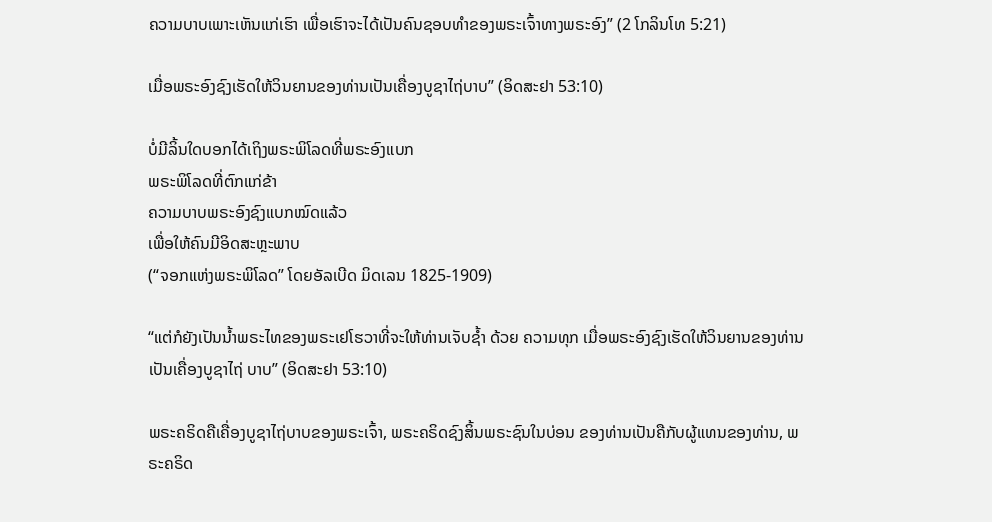ຄວາມບາບເພາະເຫັນແກ່ເຮົາ ເພື່ອເຮົາຈະໄດ້ເປັນຄົນຊອບທຳຂອງພຣະເຈົ້າທາງພຣະອົງ” (2 ໂກລິນໂທ 5:21)

ເມື່ອພຣະອົງຊົງເຮັດໃຫ້ວິນຍານຂອງທ່ານເປັນເຄື່ອງບູຊາໄຖ່ບາບ” (ອິດສະຢາ 53:10)

ບໍ່ມີລິ້ນໃດບອກໄດ້ເຖິງພຣະພິໂລດທີ່ພຣະອົງແບກ
ພຣະພິໂລດທີ່ຕົກແກ່ຂ້າ
ຄວາມບາບພຣະອົງຊົງແບກໝົດແລ້ວ
ເພື່ອໃຫ້ຄົນມີອິດສະຫຼະພາບ
(“ຈອກແຫ່ງພຣະພິໂລດ” ໂດຍອັລເບີດ ມິດເລນ 1825-1909)

“ແຕ່ກໍຍັງເປັນນ້ຳພຣະໄທຂອງພຣະເຢໂຮວາທີ່ຈະໃຫ້ທ່ານເຈັບຊ້ຳ ດ້ວຍ ຄວາມທຸກ ເມື່ອພຣະອົງຊົງເຮັດໃຫ້ວິນຍານຂອງທ່ານເປັນເຄື່ອງບູຊາໄຖ່ ບາບ” (ອິດສະຢາ 53:10)

ພຣະຄຣິດຄືເຄື່ອງບູຊາໄຖ່ບາບຂອງພຣະເຈົ້າ, ພຣະຄຣິດຊົງສິ້ນພຣະຊົນໃນບ່ອນ ຂອງທ່ານເປັນຄືກັບຜູ້ແທນຂອງທ່ານ, ພຣະຄຣິດ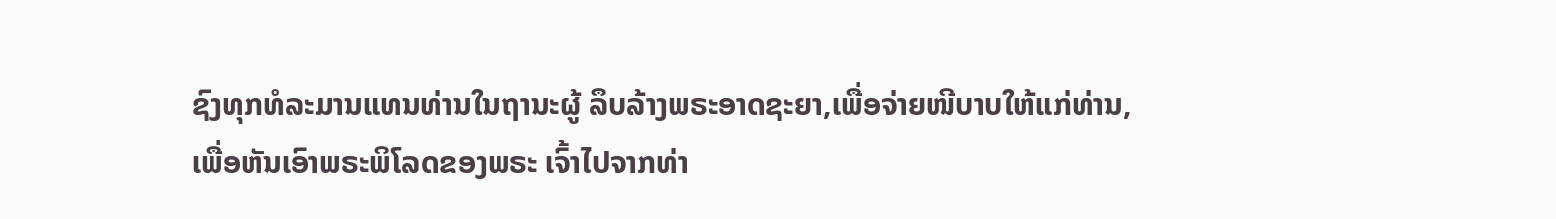ຊົງທຸກທໍລະມານແທນທ່ານໃນຖານະຜູ້ ລຶບລ້າງພຣະອາດຊະຍາ,ເພື່ອຈ່າຍໜີບາບໃຫ້ແກ່ທ່ານ, ເພື່ອຫັນເອົາພຣະພິໂລດຂອງພຣະ ເຈົ້າໄປຈາກທ່າ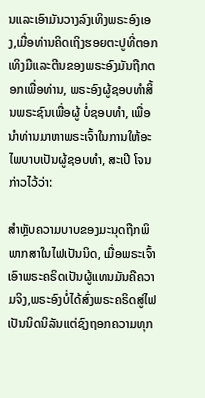ນແລະເອົາມັນວາງລົງເທິງພຣະອົງເອງ,ເມື່ອທ່ານຄິດເຖິງຮອຍຕະປູທີ່ຕອກ ເທິງມືແລະຕີນຂອງພຣະອົງມັນຖືກຕອກເພື່ອທ່ານ, ພຣະອົງຜູ້ຊອບທຳສິ້ນພຣະຊົນເພື່ອຜູ້ ບໍ່ຊອບທຳ, ເພື່ອນຳທ່ານມາຫາພຣະເຈົ້າໃນການໃຫ້ອະໄພບາບເປັນຜູ້ຊອບທຳ, ສະເປີ ໂຈນກ່າວໄວ້ວ່າ:

ສຳຫຼັບຄວາມບາບຂອງມະນຸດຖືກພິພາກສາໃນໄຟເປັນນິດ, ເມື່ອພຣະເຈົ້າ ເອົາພຣະຄຣິດເປັນຜູ້ແທນມັນຄືຄວາມຈິງ,ພຣະອົງບໍ່ໄດ້ສົ່ງພຣະຄຣິດສູ່ໄຟ ເປັນນິດນິລັນແຕ່ຊົງຖອກຄວາມທຸກ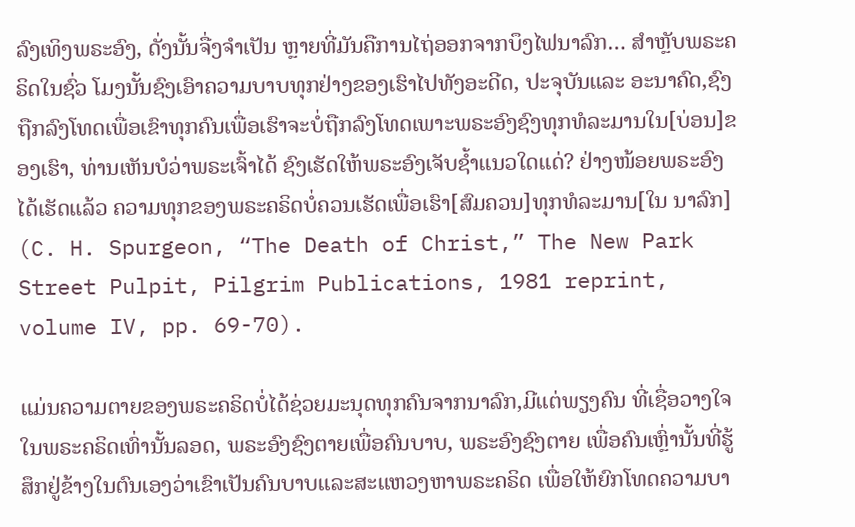ລົງເທິງພຣະອົງ, ດັ່ງນັ້ນຈື່ງຈຳເປັນ ຫຼາຍທີ່ມັນຄືການໄຖ່ອອກຈາກບຶງໄຟນາລົກ… ສຳຫຼັບພຣະຄຣິດໃນຊົ່ວ ໂມງນັ້ນຊົງເອົາຄວາມບາບທຸກຢ່າງຂອງເຮົາໄປທັງອະດີດ, ປະຈຸບັນແລະ ອະນາຄົດ,ຊົງຖືກລົງໂທດເພື່ອເຂົາທຸກຄົນເພື່ອເຮົາຈະບໍ່ຖືກລົງໂທດເພາະພຣະອົງຊົງທຸກທໍລະມານໃນ[ບ່ອນ]ຂອງເຮົາ, ທ່ານເຫັນບໍວ່າພຣະເຈົ້າໄດ້ ຊົງເຮັດໃຫ້ພຣະອົງເຈັບຊໍ້າແນວໃດແດ່? ຢ່າງໜ້ອຍພຣະອົງໄດ້ເຮັດແລ້ວ ຄວາມທຸກຂອງພຣະຄຣິດບໍ່ຄວນເຮັດເພື່ອເຮົາ[ສົມຄວນ]ທຸກທໍລະມານ[ໃນ ນາລົກ] (C. H. Spurgeon, “The Death of Christ,” The New Park Street Pulpit, Pilgrim Publications, 1981 reprint, volume IV, pp. 69-70).

ແມ່ນຄວາມຕາຍຂອງພຣະຄຣິດບໍ່ໄດ້ຊ່ວຍມະນຸດທຸກຄົນຈາກນາລົກ,ມີແຕ່ພຽງຄົນ ທີ່ເຊື່ອວາງໃຈໃນພຣະຄຣິດເທົ່ານັ້ນລອດ, ພຣະອົງຊົງຕາຍເພື່ອຄົນບາບ, ພຣະອົງຊົງຕາຍ ເພື່ອຄົນເຫຼົ່ານັ້ນທີ່ຮູ້ສຶກຢູ່ຂ້າງໃນຕົນເອງວ່າເຂົາເປັນຄົນບາບແລະສະແຫວງຫາພຣະຄຣິດ ເພື່ອໃຫ້ຍົກໂທດຄວາມບາ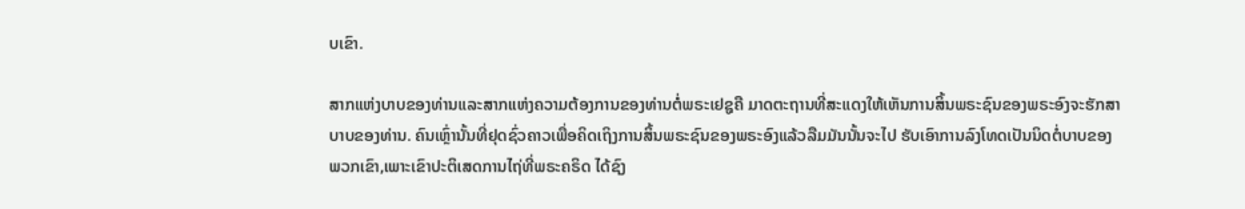ບເຂົາ.

ສາກແຫ່ງບາບຂອງທ່ານແລະສາກແຫ່ງຄວາມຕ້ອງການຂອງທ່ານຕໍ່ພຣະເຢຊູຄື ມາດຕະຖານທີ່ສະແດງໃຫ້ເຫັນການສິ້ນພຣະຊົນຂອງພຣະອົງຈະຮັກສາບາບຂອງທ່ານ. ຄົນເຫຼົ່ານັ້ນທີ່ຢຸດຊົ່ວຄາວເພື່ອຄິດເຖິງການສິ້ນພຣະຊົນຂອງພຣະອົງແລ້ວລືມມັນນັ້ນຈະໄປ ຮັບເອົາການລົງໂທດເປັນນິດຕໍ່ບາບຂອງພວກເຂົາ,ເພາະເຂົາປະຕິເສດການໄຖ່ທີ່ພຣະຄຣິດ ໄດ້ຊົງ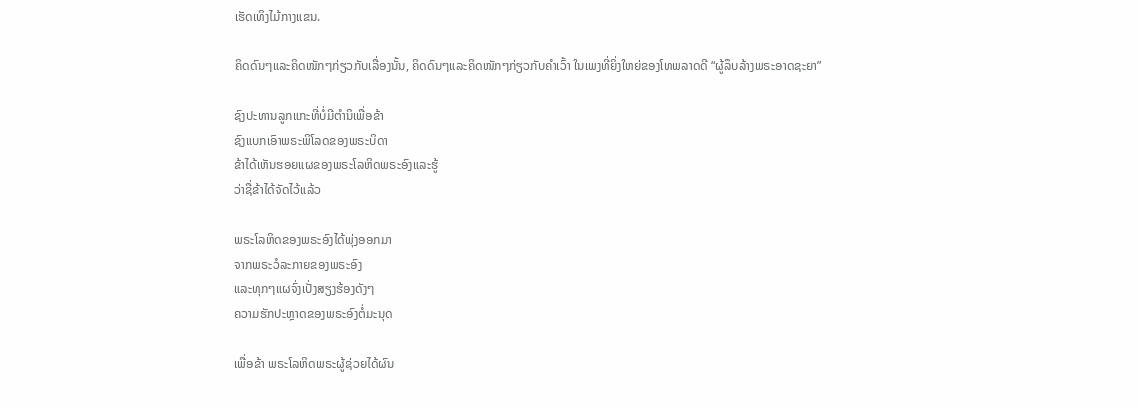ເຮັດເທິງໄມ້ກາງແຂນ.

ຄິດດົນໆແລະຄິດໜັກໆກ່ຽວກັບເລື່ອງນັ້ນ, ຄິດດົນໆແລະຄິດໜັກໆກ່ຽວກັບຄຳເວົ້າ ໃນເພງທີ່ຍິ່ງໃຫຍ່ຂອງໂທພລາດດີ “ຜູ້ລຶບລ້າງພຣະອາດຊະຍາ”

ຊົງປະທານລູກແກະທີ່ບໍ່ມີຕຳນິເພື່ອຂ້າ
ຊົງແບກເອົາພຣະພິໂລດຂອງພຣະບິດາ
ຂ້າໄດ້ເຫັນຮອຍແຜຂອງພຣະໂລຫິດພຣະອົງແລະຮູ້
ວ່າຊື່ຂ້າໄດ້ຈັດໄວ້ແລ້ວ

ພຣະໂລຫິດຂອງພຣະອົງໄດ້ພຸ່ງອອກມາ
ຈາກພຣະວໍລະກາຍຂອງພຣະອົງ
ແລະທຸກໆແຜຈົ່ງເປັ່ງສຽງຮ້ອງດັງໆ
ຄວາມຮັກປະຫຼາດຂອງພຣະອົງຕໍ່ມະນຸດ

ເພື່ອຂ້າ ພຣະໂລຫິດພຣະຜູ້ຊ່ວຍໄດ້ຜົນ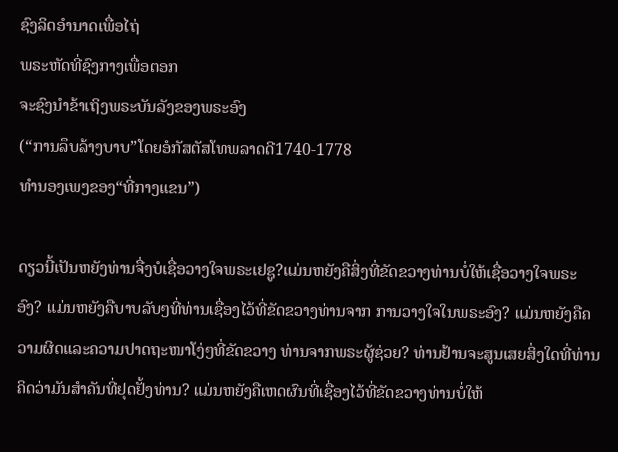ຊົງລິດອຳນາດເພື່ອໄຖ່
ພຣະຫັດທີ່ຊົງກາງເພື່ອຕອກ
ຈະຊົງນຳຂ້າເຖິງພຣະບັນລັງຂອງພຣະອົງ
(“ການລຶບລ້າງບາບ”ໂດຍອໍກັສຕັສໂທພລາດດີ1740-1778
ທໍານອງເພງຂອງ“ທີ່ກາງແຂນ”)

ດຽວນີ້ເປັນຫຍັງທ່ານຈື່ງບໍເຊື່ອວາງໃຈພຣະເຢຊູ?ແມ່ນຫຍັງຄືສິ່ງທີ່ຂັດຂວາງທ່ານບໍ່ໃຫ້ເຊື່ອວາງໃຈພຣະອົງ? ແມ່ນຫຍັງຄືບາບລັບໆທີ່ທ່ານເຊື່ອງໄວ້ທີ່ຂັດຂວາງທ່ານຈາກ ການວາງໃຈໃນພຣະອົງ? ແມ່ນຫຍັງຄືຄວາມຜິດແລະຄວາມປາດຖະໜາໂງ່ໆທີ່ຂັດຂວາງ ທ່ານຈາກພຣະຜູ້ຊ່ວຍ? ທ່ານຢ້ານຈະສູນເສຍສິ່ງໃດທີ່ທ່ານຄິດວ່າມັນສຳຄັນທີ່ຢຸດຢັ້ງທ່ານ? ແມ່ນຫຍັງຄືເຫດຜົນທີ່ເຊື່ອງໄວ້ທີ່ຂັດຂວາງທ່ານບໍ່ໃຫ້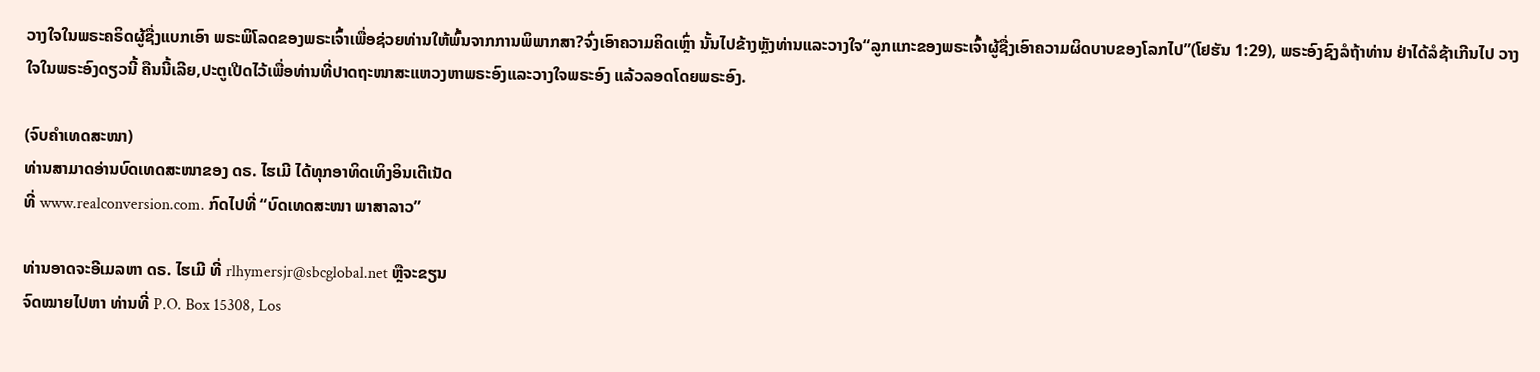ວາງໃຈໃນພຣະຄຣິດຜູ້ຊື່ງແບກເອົາ ພຣະພິໂລດຂອງພຣະເຈົ້າເພື່ອຊ່ວຍທ່ານໃຫ້ພົ້ນຈາກການພິພາກສາ?ຈົ່ງເອົາຄວາມຄິດເຫຼົ່າ ນັ້ນໄປຂ້າງຫຼັງທ່ານແລະວາງໃຈ“ລູກແກະຂອງພຣະເຈົ້າຜູ້ຊື່ງເອົາຄວາມຜິດບາບຂອງໂລກໄປ”(ໂຢຮັນ 1:29), ພຣະອົງຊົງລໍຖ້າທ່ານ ຢ່າໄດ້ລໍຊ້າເກີນໄປ ວາງໃຈໃນພຣະອົງດຽວນີ້ ຄືນນີ້ເລີຍ,ປະຕູເປີດໄວ້ເພື່ອທ່ານທີ່ປາດຖະໜາສະແຫວງຫາພຣະອົງແລະວາງໃຈພຣະອົງ ແລ້ວລອດໂດຍພຣະອົງ.

(ຈົບຄຳເທດສະໜາ)
ທ່ານສາມາດອ່ານບົດເທດສະໜາຂອງ ດຣ. ໄຮເມີ ໄດ້ທຸກອາທິດເທິງອິນເຕີເນັດ
ທີ່ www.realconversion.com. ກົດໄປທີ່ “ບົດເທດສະໜາ ພາສາລາວ”

ທ່ານອາດຈະອີເມລຫາ ດຣ. ໄຮເມີ ທີ່ rlhymersjr@sbcglobal.net ຫຼືຈະຂຽນ
ຈົດໝາຍໄປຫາ ທ່ານທີ່ P.O. Box 15308, Los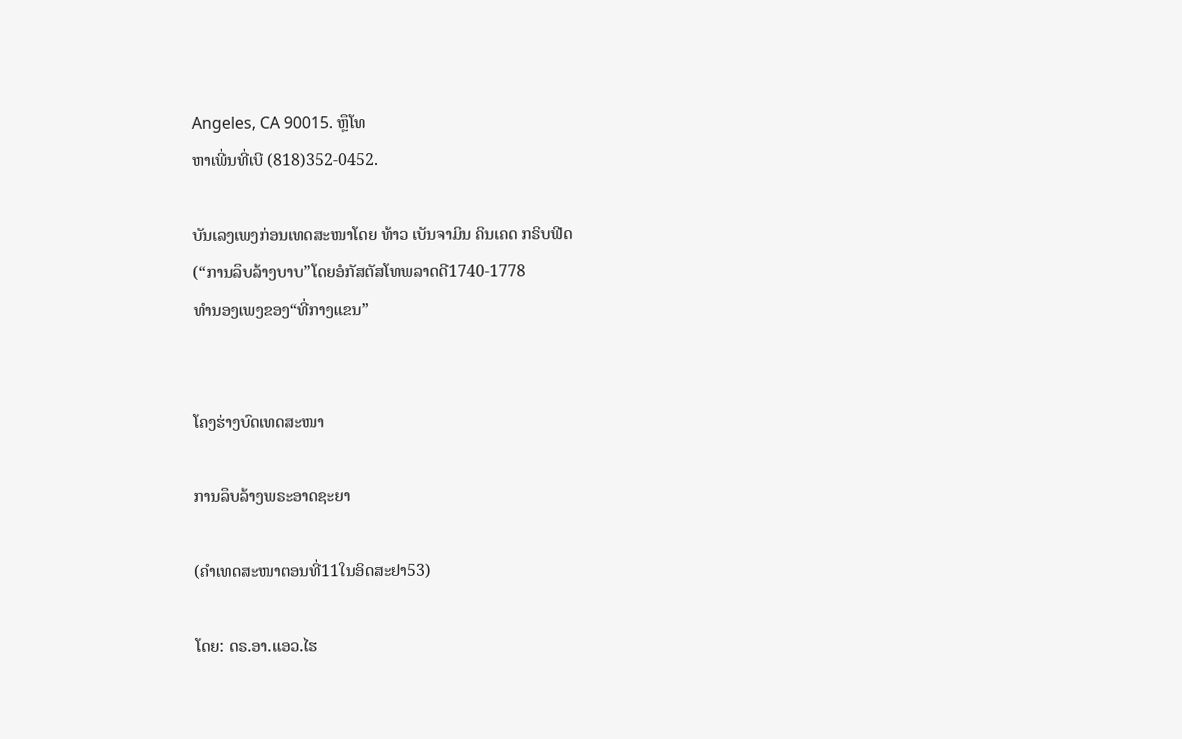Angeles, CA 90015. ຫຼຶໂທ
ຫາເພີ່ນທີ່ເບີ (818)352-0452.

ບັນເລງເພງກ່ອນເທດສະໜາໂດຍ ທ້າວ ເບັນຈາມິນ ຄິນເຄດ ກຣິບຟີດ
(“ການລຶບລ້າງບາບ”ໂດຍອໍກັສຕັສໂທພລາດດີ1740-1778
ທໍານອງເພງຂອງ“ທີ່ກາງແຂນ”


ໂຄງຮ່າງບົດເທດສະໜາ

ການລຶບລ້າງພຣະອາດຊະຍາ

(ຄຳເທດສະໜາຕອນທີ່11ໃນອິດສະຢາ53)

ໂດຍ: ດຣ.ອາ.ແອວ.ໄຮ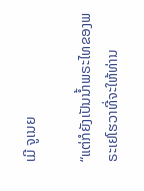ເມີ ຈູເນຍ

“ແຕ່ກໍຍັງເປັນນ້ຳພຣະໄທຂອງພຣະເຢໂຮວາທີ່ຈະໃຫ້ທ່ານ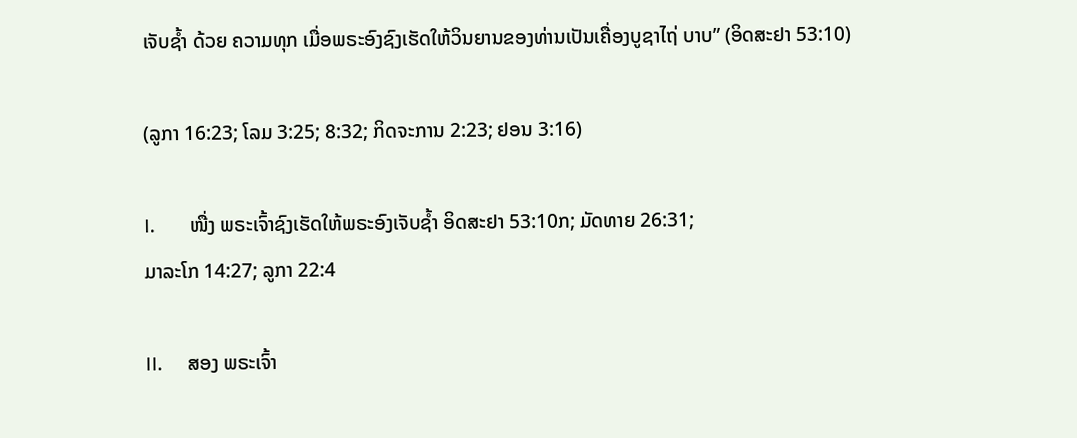ເຈັບຊ້ຳ ດ້ວຍ ຄວາມທຸກ ເມື່ອພຣະອົງຊົງເຮັດໃຫ້ວິນຍານຂອງທ່ານເປັນເຄື່ອງບູຊາໄຖ່ ບາບ” (ອິດສະຢາ 53:10)

(ລູກາ 16:23; ໂລມ 3:25; 8:32; ກິດຈະການ 2:23; ຢອນ 3:16)

I.       ໜື່ງ ພຣະເຈົ້າຊົງເຮັດໃຫ້ພຣະອົງເຈັບຊໍ້າ ອິດສະຢາ 53:10ກ; ມັດທາຍ 26:31;
ມາລະໂກ 14:27; ລູກາ 22:4

II.     ສອງ ພຣະເຈົ້າ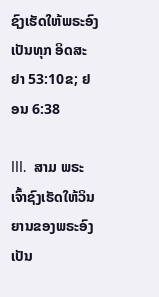ຊົງເຮັດໃຫ້ພຣະອົງເປັນທຸກ ອິດສະຢາ 53:10ຂ; ຢອນ 6:38

III.  ສາມ ພຣະເຈົ້າຊົງເຮັດໃຫ້ວິນຍານຂອງພຣະອົງເປັນ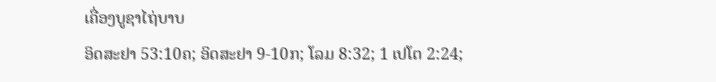ເຄື່ອງບູຊາໄຖ່ບາບ
ອິດສະຢາ 53:10ຄ; ອິດສະຢາ 9-10ກ; ໂລມ 8:32; 1 ເປໂຕ 2:24;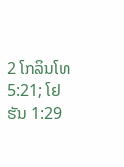2 ໂກລິນໂທ 5:21; ໂຢຮັນ 1:29